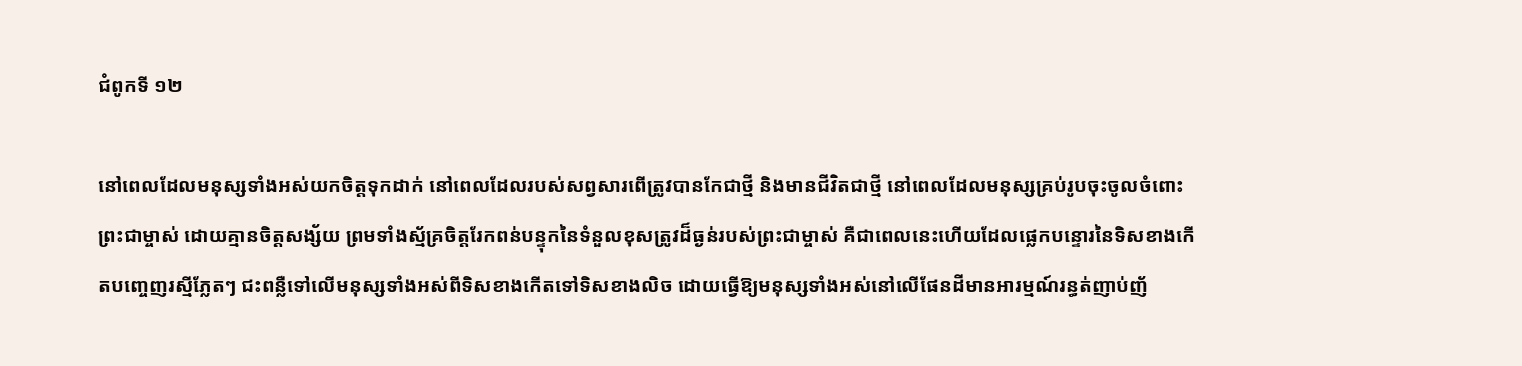ជំពូកទី ១២

នៅពេលដែលមនុស្សទាំងអស់យកចិត្តទុកដាក់ នៅពេលដែលរបស់សព្វសារពើត្រូវបានកែជាថ្មី និងមានជីវិតជាថ្មី នៅពេលដែលមនុស្សគ្រប់រូបចុះចូលចំពោះព្រះជាម្ចាស់ ដោយគ្មានចិត្តសង្ស័យ ព្រមទាំងស្ម័គ្រចិត្តរែកពន់បន្ទុកនៃទំនួលខុសត្រូវដ៏ធ្ងន់របស់ព្រះជាម្ចាស់ គឺជាពេលនេះហើយដែលផ្លេកបន្ទោរនៃទិសខាងកើតបញ្ចេញរស្មីភ្លែតៗ ជះពន្លឺទៅលើមនុស្សទាំងអស់ពីទិសខាងកើតទៅទិសខាងលិច ដោយធ្វើឱ្យមនុស្សទាំងអស់នៅលើផែនដីមានអារម្មណ៍រន្ធត់ញាប់ញ័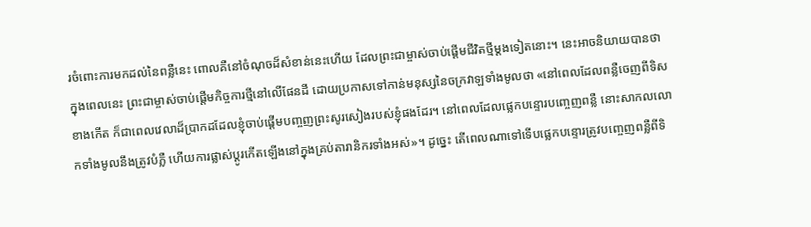រចំពោះការមកដល់នៃពន្លឺនេះ ពោលគឺនៅចំណុចដ៏សំខាន់នេះហើយ ដែលព្រះជាម្ចាស់ចាប់ផ្ដើមជីវិតថ្មីម្ដងទៀតនោះ។ នេះអាចនិយាយបានថា ក្នុងពេលនេះ ព្រះជាម្ចាស់ចាប់ផ្ដើមកិច្ចការថ្មីនៅលើផែនដី ដោយប្រកាសទៅកាន់មនុស្សនៃចក្រវាឡទាំងមូលថា «នៅពេលដែលពន្លឺចេញពីទិសខាងកើត ក៏ជាពេលវេលាដ៏ប្រាកដដែលខ្ញុំចាប់ផ្តើមបញ្ចញព្រះសូរសៀងរបស់ខ្ញុំផងដែរ។ នៅពេលដែលផ្លេកបន្ទោរបញ្ចេញពន្លឺ នោះសាកលលោកទាំងមូលនឹងត្រូវបំភ្លឺ ហើយការផ្លាស់ប្តូរកើតឡើងនៅក្នុងគ្រប់តារានិករទាំងអស់»។ ដូច្នេះ តើពេលណាទៅទើបផ្លេកបន្ទោរត្រូវបញ្ចេញពន្លឺពីទិ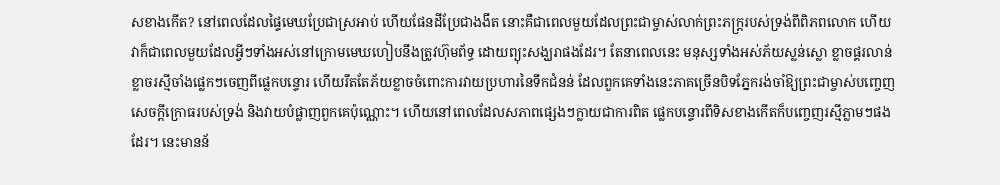សខាងកើត? នៅពេលដែលផ្ទៃមេឃប្រែជាស្រអាប់ ហើយផែនដីប្រែជាងងឹត នោះគឺជាពេលមួយដែលព្រះជាម្ចាស់លាក់ព្រះភក្ត្ររបស់ទ្រង់ពីពិភពលោក ហើយវាក៏ជាពេលមួយដែលអ្វីៗទាំងអស់នៅក្រោមមេឃហៀបនឹងត្រូវហ៊ុមព័ទ្ធ ដោយព្យុះសង្ឃរាផងដែរ។ តែនាពេលនេះ មនុស្សទាំងអស់ភ័យស្លន់ស្លោ ខ្លាចផ្គរលាន់ ខ្លាចរស្មីចាំងផ្លេកៗចេញពីផ្លេកបន្ទោរ ហើយរឹតតែភ័យខ្លាចចំពោះការវាយប្រហារនៃទឹកជំនន់ ដែលពួកគេទាំងនេះភាគច្រើនបិទភ្នែករង់ចាំឱ្យព្រះជាម្ចាស់បញ្ចេញសេចក្តីក្រោធរបស់ទ្រង់ និងវាយបំផ្លាញពួកគេប៉ុណ្ណោះ។ ហើយនៅពេលដែលសភាពផ្សេងៗក្លាយជាការពិត ផ្លេកបន្ទោរពីទិសខាងកើតក៏បញ្ចេញរស្មីភ្លាមៗផងដែរ។ នេះមានន័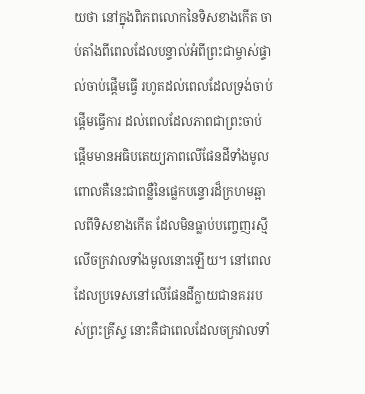យថា នៅក្នុងពិភពលោកនៃទិសខាងកើត ចាប់តាំងពីពេលដែលបន្ទាល់អំពីព្រះជាម្ចាស់ផ្ទាល់ចាប់ផ្ដើមធ្វើ រហូតដល់ពេលដែលទ្រង់ចាប់ផ្ដើមធ្វើការ ដល់ពេលដែលភាពជាព្រះចាប់ផ្ដើមមានអធិបតេយ្យភាពលើផែនដីទាំងមូល ពោលគឺនេះជាពន្លឺនៃផ្លេកបន្ទោរដ៏ក្រហមឆ្អាលពីទិសខាងកើត ដែលមិនធ្លាប់បញ្ចេញរស្មីលើចក្រវាលទាំងមូលនោះឡើយ។ នៅពេលដែលប្រទេសនៅលើផែនដីក្លាយជានគររបស់ព្រះគ្រីស្ទ នោះគឺជាពេលដែលចក្រវាលទាំ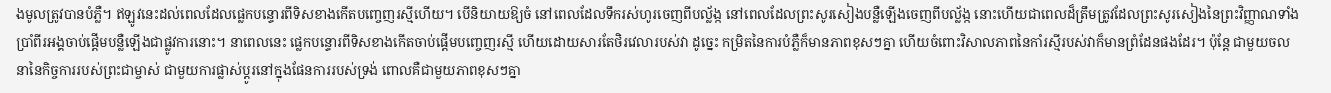ងមូលត្រូវបានបំភ្លឺ។ ឥឡូវនេះដល់ពេលដែលផ្លេកបន្ទោរពីទិសខាងកើតបញ្ចេញរស្មីហើយ។ បើនិយាយឱ្យចំ នៅពេលដែលទឹករស់ហូរចេញពីបល្ល័ង្ក នៅពេលដែលព្រះសូរសៀងបន្លឺឡើងចេញពីបល្ល័ង្ក នោះហើយជាពេលដ៏ត្រឹមត្រូវដែលព្រះសូរសៀងនៃព្រះវិញ្ញាណទាំងប្រាំពីរអង្គចាប់ផ្ដើមបន្លឺឡើងជាផ្លូវការនោះ។ នាពេលនេះ ផ្លេកបន្ទោរពីទិសខាងកើតចាប់ផ្ដើមបញ្ចេញរស្មី ហើយដោយសារតែថិរវេលារបស់វា ដូច្នេះ កម្រិតនៃការបំភ្លឺក៏មានភាពខុសៗគ្នា ហើយចំពោះវិសាលភាពនៃកាំរស្មីរបស់វាក៏មានព្រំដែនផងដែរ។ ប៉ុន្តែ ជាមួយចលនានៃកិច្ចការរបស់ព្រះជាម្ចាស់ ជាមួយការផ្លាស់ប្ដូរនៅក្នុងផែនការរបស់ទ្រង់ ពោលគឺជាមួយភាពខុសៗគ្នា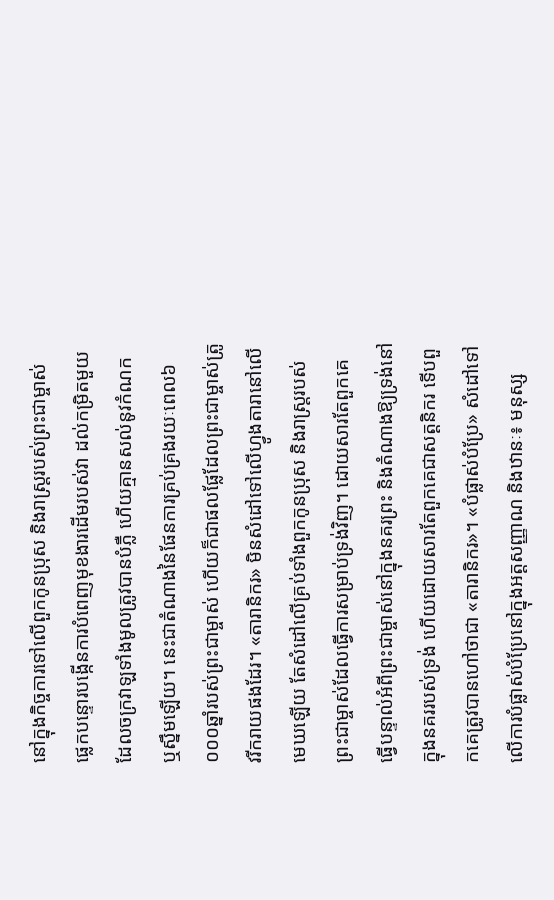នៅក្នុងកិច្ចការទៅលើពួកកូនប្រុស និងរាស្ត្ររបស់ព្រះជាម្ចាស់ ផ្លេកបន្ទោរបង្កើនការបំពេញមុខងារដើមរបស់វា ដល់កម្រិតមួយដែលចក្រវាឡទាំងមូលត្រូវបានបំភ្លឺ ហើយគ្មានសល់នូវកំណក ឬស្នឹមឡើយ។ នេះជាតំណាងនៃផែនការគ្រប់គ្រងរយៈពេល៦ ០០០ឆ្នាំរបស់ព្រះជាម្ចាស់ ហើយក៏ជាផលផ្លែដែលព្រះជាម្ចាស់ត្រូវរីករាយផងដែរ។ «តារានិករ» មិនសំដៅទៅលើហ្វូងតារានៅលើមេឃឡើយ តែសំដៅលើគ្រប់ទាំងពួកកូនប្រុស និងរាស្ត្ររបស់ព្រះជាម្ចាស់ដែលធ្វើការសម្រាប់ទ្រង់វិញ។ ដោយសារតែពួកគេធ្វើបន្ទាល់អំពីព្រះជាម្ចាស់នៅក្នុងនគរព្រះ និងតំណាងឱ្យទ្រង់នៅក្នុងនគររបស់ទ្រង់ ហើយដោយសារតែពួកគេជាសត្តនិករ ទើបពួកគេត្រូវបានហៅថាជា «តារានិករ»។ «បំផ្លាស់បំប្រែ» សំដៅទៅលើការបំផ្លាស់បំប្រែនៅក្នុងអត្តសញ្ញាណ និងឋានៈ៖ មនុស្ស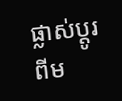ផ្លាស់ប្ដូរពីម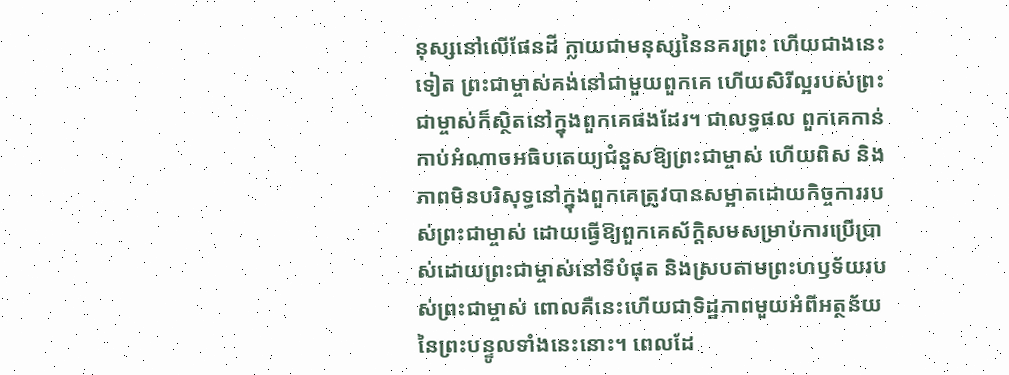នុស្សនៅលើផែនដី ក្លាយជាមនុស្សនៃនគរព្រះ ហើយជាងនេះទៀត ព្រះជាម្ចាស់គង់នៅជាមួយពួកគេ ហើយសិរីល្អរបស់ព្រះជាម្ចាស់ក៏ស្ថិតនៅក្នុងពួកគេផងដែរ។ ជាលទ្ធផល ពួកគេកាន់កាប់អំណាចអធិបតេយ្យជំនួសឱ្យព្រះជាម្ចាស់ ហើយពិស និងភាពមិនបរិសុទ្ធនៅក្នុងពួកគេត្រូវបានសម្អាតដោយកិច្ចការរបស់ព្រះជាម្ចាស់ ដោយធ្វើឱ្យពួកគេស័ក្ដិសមសម្រាប់ការប្រើប្រាស់ដោយព្រះជាម្ចាស់នៅទីបំផុត និងស្របតាមព្រះហឫទ័យរបស់ព្រះជាម្ចាស់ ពោលគឺនេះហើយជាទិដ្ឋភាពមួយអំពីអត្ថន័យនៃព្រះបន្ទូលទាំងនេះនោះ។ ពេលដែ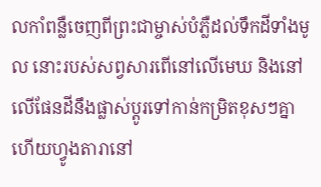លកាំពន្លឺចេញពីព្រះជាម្ចាស់បំភ្លឺដល់ទឹកដីទាំងមូល នោះរបស់សព្វសារពើនៅលើមេឃ និងនៅលើផែនដីនឹងផ្លាស់ប្ដូរទៅកាន់កម្រិតខុសៗគ្នា ហើយហ្វូងតារានៅ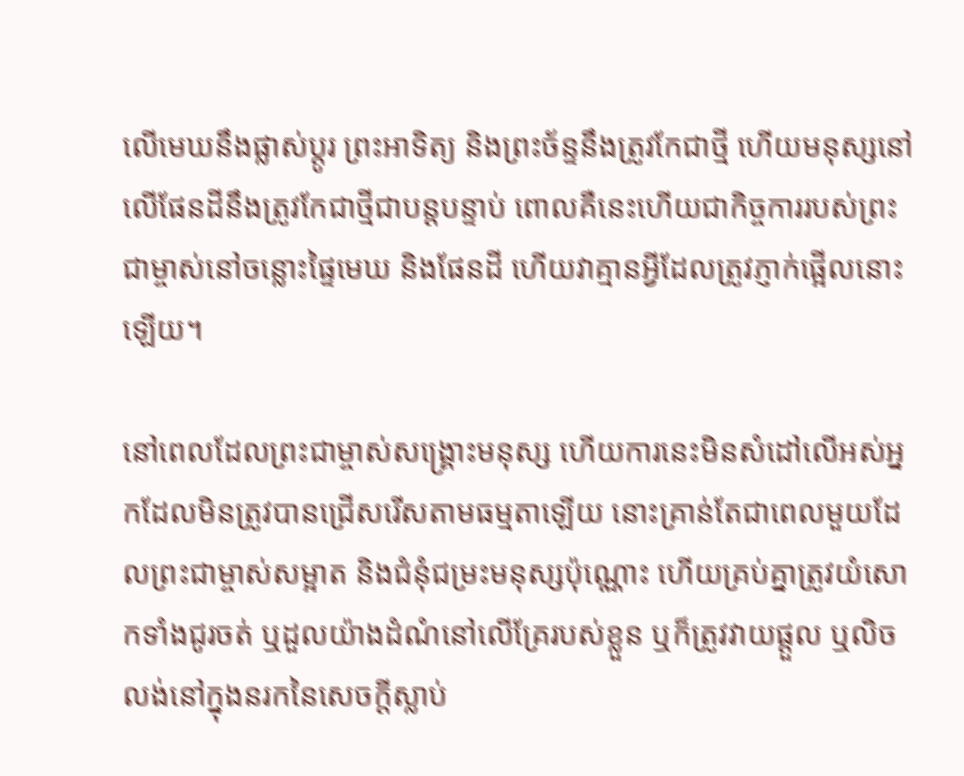លើមេឃនឹងផ្លាស់ប្ដូរ ព្រះអាទិត្យ និងព្រះច័ន្ទនឹងត្រូវកែជាថ្មី ហើយមនុស្សនៅលើផែនដីនឹងត្រូវកែជាថ្មីជាបន្តបន្ទាប់ ពោលគឺនេះហើយជាកិច្ចការរបស់ព្រះជាម្ចាស់នៅចន្លោះផ្ទៃមេឃ និងផែនដី ហើយវាគ្មានអ្វីដែលត្រូវភ្ញាក់ផ្អើលនោះឡើយ។

នៅពេលដែលព្រះជាម្ចាស់សង្រ្គោះមនុស្ស ហើយការនេះមិនសំដៅលើអស់អ្នកដែលមិនត្រូវបានជ្រើសរើសតាមធម្មតាឡើយ នោះគ្រាន់តែជាពេលមួយដែលព្រះជាម្ចាស់សម្អាត និងជំនុំជម្រះមនុស្សប៉ុណ្ណោះ ហើយគ្រប់គ្នាត្រូវយំសោកទាំងជូរចត់ ឬដួលយ៉ាងដំណំនៅលើគ្រែរបស់ខ្លួន ឬក៏ត្រូវវាយផ្ដួល ឬលិចលង់នៅក្នុងនរកនៃសេចក្តីស្លាប់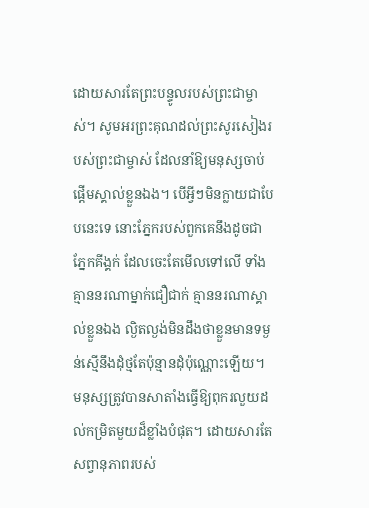ដោយសារតែព្រះបន្ទូលរបស់ព្រះជាម្ចាស់។ សូមអរព្រះគុណដល់ព្រះសូរសៀងរបស់ព្រះជាម្ចាស់ ដែលនាំឱ្យមនុស្សចាប់ផ្ដើមស្គាល់ខ្លួនឯង។ បើអ្វីៗមិនក្លាយជាបែបនេះទេ នោះភ្នែករបស់ពួកគេនឹងដូចជាភ្នែកគីង្គក់ ដែលចេះតែមើលទៅលើ ទាំងគ្មាននរណាម្នាក់ជឿជាក់ គ្មាននរណាស្គាល់ខ្លួនឯង ល្ងិតល្ងង់មិនដឹងថាខ្លួនមានទម្ងន់ស្មើនឹងដុំថ្មតែប៉ុន្មានដុំប៉ុណ្ណោះឡើយ។ មនុស្សត្រូវបានសាតាំងធ្វើឱ្យពុករលួយដល់កម្រិតមួយដ៏ខ្លាំងបំផុត។ ដោយសារតែសព្វានុភាពរបស់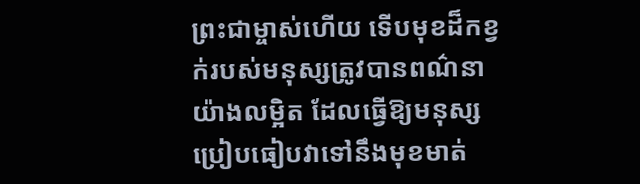ព្រះជាម្ចាស់ហើយ ទើបមុខដ៏កខ្វក់របស់មនុស្សត្រូវបានពណ៌នាយ៉ាងលម្អិត ដែលធ្វើឱ្យមនុស្សប្រៀបធៀបវាទៅនឹងមុខមាត់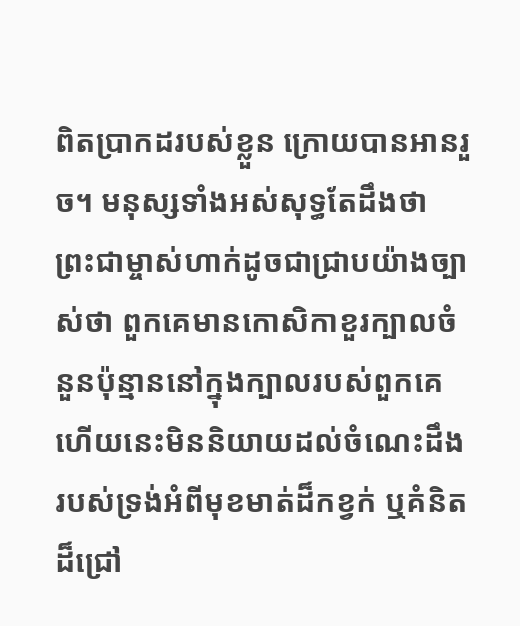ពិតប្រាកដរបស់ខ្លួន ក្រោយបានអានរួច។ មនុស្សទាំងអស់សុទ្ធតែដឹងថា ព្រះជាម្ចាស់ហាក់ដូចជាជ្រាបយ៉ាងច្បាស់ថា ពួកគេមានកោសិកាខួរក្បាលចំនួនប៉ុន្មាននៅក្នុងក្បាលរបស់ពួកគេ ហើយនេះមិននិយាយដល់ចំណេះដឹងរបស់ទ្រង់អំពីមុខមាត់ដ៏កខ្វក់ ឬគំនិតដ៏ជ្រៅ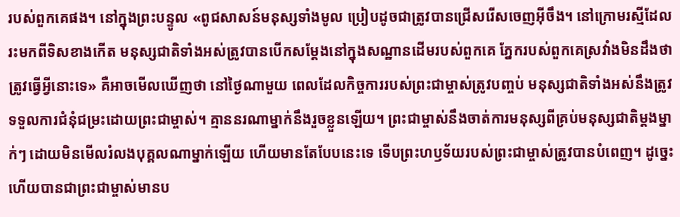របស់ពួកគេផង។ នៅក្នុងព្រះបន្ទូល «ពូជសាសន៍មនុស្សទាំងមូល ប្រៀបដូចជាត្រូវបានជ្រើសរើសចេញអ៊ីចឹង។ នៅក្រោមរស្មីដែលរះមកពីទិសខាងកើត មនុស្សជាតិទាំងអស់ត្រូវបានបើកសម្តែងនៅក្នុងសណ្ឋានដើមរបស់ពួកគេ ភ្នែករបស់ពួកគេស្រវាំងមិនដឹងថាត្រូវធ្វើអ្វីនោះទេ» គឺអាចមើលឃើញថា នៅថ្ងៃណាមួយ ពេលដែលកិច្ចការរបស់ព្រះជាម្ចាស់ត្រូវបញ្ចប់ មនុស្សជាតិទាំងអស់នឹងត្រូវទទួលការជំនុំជម្រះដោយព្រះជាម្ចាស់។ គ្មាននរណាម្នាក់នឹងរួចខ្លួនឡើយ។ ព្រះជាម្ចាស់នឹងចាត់ការមនុស្សពីគ្រប់មនុស្សជាតិម្ដងម្នាក់ៗ ដោយមិនមើលរំលងបុគ្គលណាម្នាក់ឡើយ ហើយមានតែបែបនេះទេ ទើបព្រះហឫទ័យរបស់ព្រះជាម្ចាស់ត្រូវបានបំពេញ។ ដូច្នេះហើយបានជាព្រះជាម្ចាស់មានប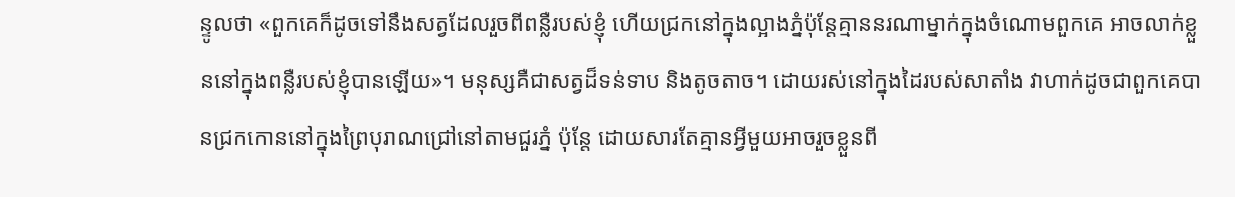ន្ទូលថា «ពួកគេក៏ដូចទៅនឹងសត្វដែលរួចពីពន្លឺរបស់ខ្ញុំ ហើយជ្រកនៅក្នុងល្អាងភ្នំប៉ុន្តែគ្មាននរណាម្នាក់ក្នុងចំណោមពួកគេ អាចលាក់ខ្លួននៅក្នុងពន្លឺរបស់ខ្ញុំបានឡើយ»។ មនុស្សគឺជាសត្វដ៏ទន់ទាប និងតូចតាច។ ដោយរស់នៅក្នុងដៃរបស់សាតាំង វាហាក់ដូចជាពួកគេបានជ្រកកោននៅក្នុងព្រៃបុរាណជ្រៅនៅតាមជួរភ្នំ ប៉ុន្តែ ដោយសារតែគ្មានអ្វីមួយអាចរួចខ្លួនពី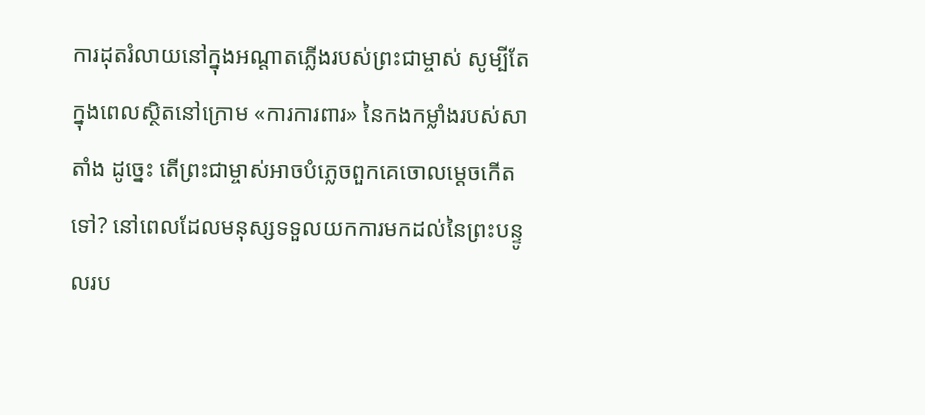ការដុតរំលាយនៅក្នុងអណ្តាតភ្លើងរបស់ព្រះជាម្ចាស់ សូម្បីតែក្នុងពេលស្ថិតនៅក្រោម «ការការពារ» នៃកងកម្លាំងរបស់សាតាំង ដូច្នេះ តើព្រះជាម្ចាស់អាចបំភ្លេចពួកគេចោលម្ដេចកើតទៅ? នៅពេលដែលមនុស្សទទួលយកការមកដល់នៃព្រះបន្ទូលរប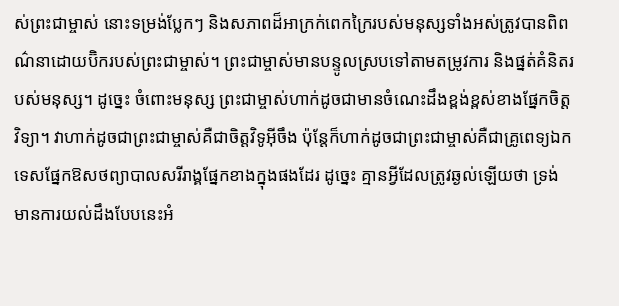ស់ព្រះជាម្ចាស់ នោះទម្រង់ប្លែកៗ និងសភាពដ៏អាក្រក់ពេកក្រៃរបស់មនុស្សទាំងអស់ត្រូវបានពិពណ៌នាដោយប៊ិករបស់ព្រះជាម្ចាស់។ ព្រះជាម្ចាស់មានបន្ទូលស្របទៅតាមតម្រូវការ និងផ្នត់គំនិតរបស់មនុស្ស។ ដូច្នេះ ចំពោះមនុស្ស ព្រះជាម្ចាស់ហាក់ដូចជាមានចំណេះដឹងខ្ពង់ខ្ពស់ខាងផ្នែកចិត្តវិទ្យា។ វាហាក់ដូចជាព្រះជាម្ចាស់គឺជាចិត្តវិទូអ៊ីចឹង ប៉ុន្តែក៏ហាក់ដូចជាព្រះជាម្ចាស់គឺជាគ្រូពេទ្យឯកទេសផ្នែកឱសថព្យាបាលសរីរាង្គផ្នែកខាងក្នុងផងដែរ ដូច្នេះ គ្មានអ្វីដែលត្រូវឆ្ងល់ឡើយថា ទ្រង់មានការយល់ដឹងបែបនេះអំ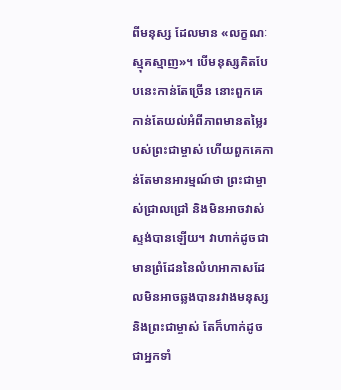ពីមនុស្ស ដែលមាន «លក្ខណៈស្មុគស្មាញ»។ បើមនុស្សគិតបែបនេះកាន់តែច្រើន នោះពួកគេកាន់តែយល់អំពីភាពមានតម្លៃរបស់ព្រះជាម្ចាស់ ហើយពួកគេកាន់តែមានអារម្មណ៍ថា ព្រះជាម្ចាស់ជ្រាលជ្រៅ និងមិនអាចវាស់ស្ទង់បានឡើយ។ វាហាក់ដូចជាមានព្រំដែននៃលំហអាកាសដែលមិនអាចឆ្លងបានរវាងមនុស្ស និងព្រះជាម្ចាស់ តែក៏ហាក់ដូចជាអ្នកទាំ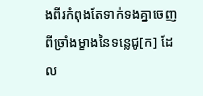ងពីរកំពុងតែទាក់ទងគ្នាចេញពីច្រាំងម្ខាងនៃទន្លេជូ[ក] ដែល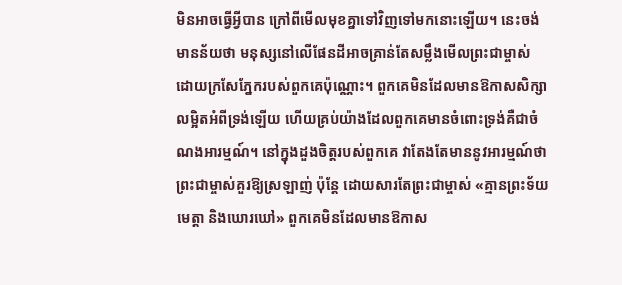មិនអាចធ្វើអ្វីបាន ក្រៅពីមើលមុខគ្នាទៅវិញទៅមកនោះឡើយ។ នេះចង់មានន័យថា មនុស្សនៅលើផែនដីអាចគ្រាន់តែសម្លឹងមើលព្រះជាម្ចាស់ ដោយក្រសែភ្នែករបស់ពួកគេប៉ុណ្ណោះ។ ពួកគេមិនដែលមានឱកាសសិក្សាលម្អិតអំពីទ្រង់ឡើយ ហើយគ្រប់យ៉ាងដែលពួកគេមានចំពោះទ្រង់គឺជាចំណងអារម្មណ៍។ នៅក្នុងដួងចិត្តរបស់ពួកគេ វាតែងតែមាននូវអារម្មណ៍ថា ព្រះជាម្ចាស់គួរឱ្យស្រឡាញ់ ប៉ុន្តែ ដោយសារតែព្រះជាម្ចាស់ «គ្មានព្រះទ័យមេត្តា និងឃោរឃៅ» ពួកគេមិនដែលមានឱកាស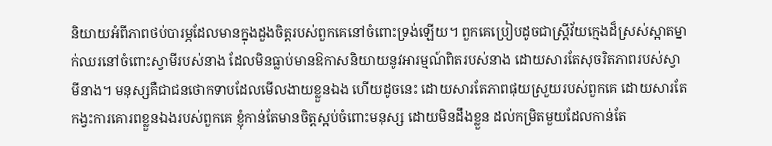និយាយអំពីភាពថប់បារម្ភដែលមានក្នុងដួងចិត្តរបស់ពួកគេនៅចំពោះទ្រង់ឡើយ។ ពួកគេប្រៀបដូចជាស្ត្រីវ័យក្មេងដ៏ស្រស់ស្អាតម្នាក់ឈរនៅចំពោះស្វាមីរបស់នាង ដែលមិនធ្លាប់មានឱកាសនិយាយនូវអារម្មណ៍ពិតរបស់នាង ដោយសារតែសុចរិតភាពរបស់ស្វាមីនាង។ មនុស្សគឺជាជនថោកទាបដែលមើលងាយខ្លួនឯង ហើយដូចនេះ ដោយសារតែភាពផុយស្រួយរបស់ពួកគេ ដោយសារតែកង្វះការគោរពខ្លួនឯងរបស់ពួកគេ ខ្ញុំកាន់តែមានចិត្តស្អប់ចំពោះមនុស្ស ដោយមិនដឹងខ្លួន ដល់កម្រិតមួយដែលកាន់តែ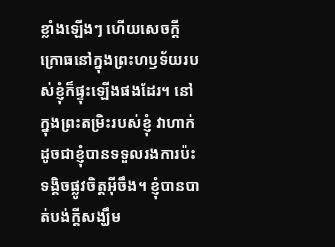ខ្លាំងឡើងៗ ហើយសេចក្តីក្រោធនៅក្នុងព្រះហឫទ័យរបស់ខ្ញុំក៏ផ្ទុះឡើងផងដែរ។ នៅក្នុងព្រះតម្រិះរបស់ខ្ញុំ វាហាក់ដូចជាខ្ញុំបានទទួលរងការប៉ះទង្គិចផ្លូវចិត្តអ៊ីចឹង។ ខ្ញុំបានបាត់បង់ក្តីសង្ឃឹម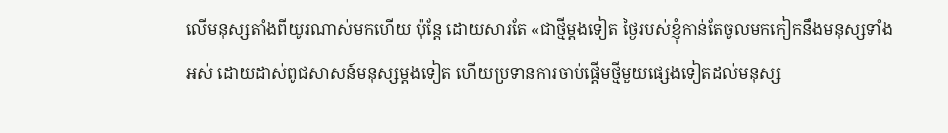លើមនុស្សតាំងពីយូរណាស់មកហើយ ប៉ុន្តែ ដោយសារតែ «ជាថ្មីម្តងទៀត ថ្ងៃរបស់ខ្ញុំកាន់តែចូលមកកៀកនឹងមនុស្សទាំងអស់ ដោយដាស់ពូជសាសន៍មនុស្សម្តងទៀត ហើយប្រទានការចាប់ផ្តើមថ្មីមួយផ្សេងទៀតដល់មនុស្ស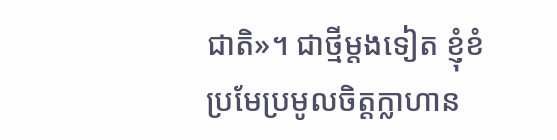ជាតិ»។ ជាថ្មីម្ដងទៀត ខ្ញុំខំប្រមែប្រមូលចិត្តក្លាហាន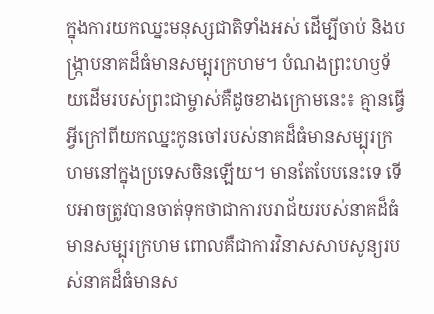ក្នុងការយកឈ្នះមនុស្សជាតិទាំងអស់ ដើម្បីចាប់ និងបង្រ្កាបនាគដ៏ធំមានសម្បុរក្រហម។ បំណងព្រះហឫទ័យដើមរបស់ព្រះជាម្ចាស់គឺដូចខាងក្រោមនេះ៖ គ្មានធ្វើអ្វីក្រៅពីយកឈ្នះកូនចៅរបស់នាគដ៏ធំមានសម្បុរក្រហមនៅក្នុងប្រទេសចិនឡើយ។ មានតែបែបនេះទេ ទើបអាចត្រូវបានចាត់ទុកថាជាការបរាជ័យរបស់នាគដ៏ធំមានសម្បុរក្រហម ពោលគឺជាការវិនាសសាបសូន្យរបស់នាគដ៏ធំមានស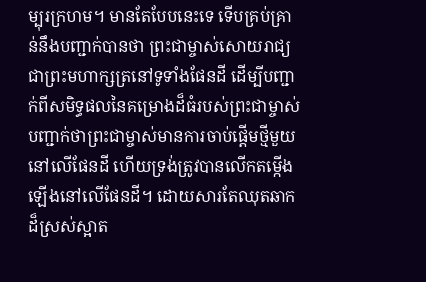ម្បុរក្រហម។ មានតែបែបនេះទេ ទើបគ្រប់គ្រាន់នឹងបញ្ជាក់បានថា ព្រះជាម្ចាស់សោយរាជ្យជាព្រះមហាក្សត្រនៅទូទាំងផែនដី ដើម្បីបញ្ជាក់ពីសមិទ្ធផលនៃគម្រោងដ៏ធំរបស់ព្រះជាម្ចាស់ បញ្ជាក់ថាព្រះជាម្ចាស់មានការចាប់ផ្ដើមថ្មីមួយនៅលើផែនដី ហើយទ្រង់ត្រូវបានលើកតម្កើងឡើងនៅលើផែនដី។ ដោយសារតែឈុតឆាកដ៏ស្រស់ស្អាត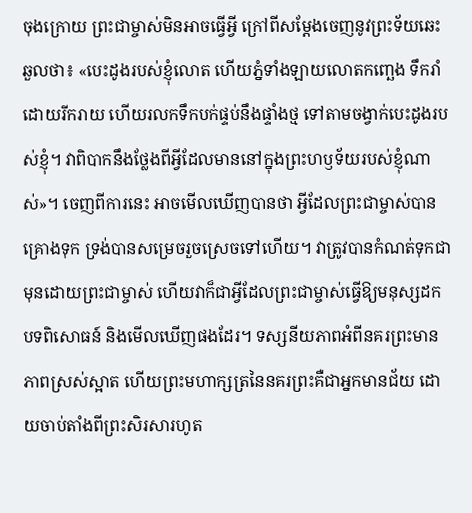ចុងក្រោយ ព្រះជាម្ចាស់មិនអាចធ្វើអ្វី ក្រៅពីសម្ដែងចេញនូវព្រះទ័យឆេះឆួលថា៖ «បេះដូងរបស់ខ្ញុំលោត ហើយភ្នំទាំងឡាយលោតកញ្ឆេង ទឹករាំដោយរីករាយ ហើយរលកទឹកបក់ផ្ទប់នឹងផ្ទាំងថ្ម ទៅតាមចង្វាក់បេះដូងរបស់ខ្ញុំ។ វាពិបាកនឹងថ្លែងពីអ្វីដែលមាននៅក្នុងព្រះហឫទ័យរបស់ខ្ញុំណាស់»។ ចេញពីការនេះ អាចមើលឃើញបានថា អ្វីដែលព្រះជាម្ចាស់បានគ្រោងទុក ទ្រង់បានសម្រេចរួចស្រេចទៅហើយ។ វាត្រូវបានកំណត់ទុកជាមុនដោយព្រះជាម្ចាស់ ហើយវាក៏ជាអ្វីដែលព្រះជាម្ចាស់ធ្វើឱ្យមនុស្សដកបទពិសោធន៍ និងមើលឃើញផងដែរ។ ទស្សនីយភាពអំពីនគរព្រះមានភាពស្រស់ស្អាត ហើយព្រះមហាក្សត្រនៃនគរព្រះគឺជាអ្នកមានជ័យ ដោយចាប់តាំងពីព្រះសិរសារហូត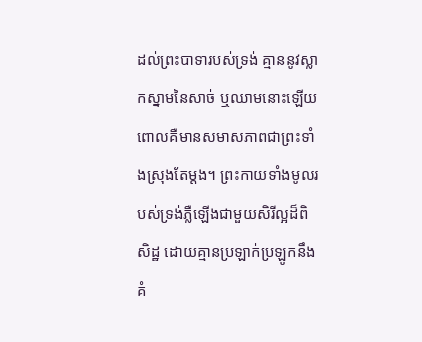ដល់ព្រះបាទារបស់ទ្រង់ គ្មាននូវស្លាកស្នាមនៃសាច់ ឬឈាមនោះឡើយ ពោលគឺមានសមាសភាពជាព្រះទាំងស្រុងតែម្ដង។ ព្រះកាយទាំងមូលរបស់ទ្រង់ភ្លឺឡើងជាមួយសិរីល្អដ៏ពិសិដ្ឋ ដោយគ្មានប្រឡាក់ប្រឡូកនឹងគំ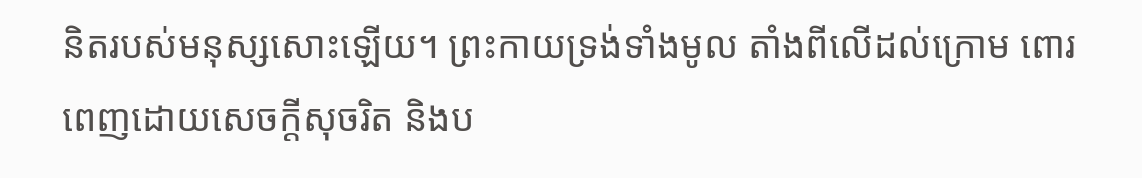និតរបស់មនុស្សសោះឡើយ។ ព្រះកាយទ្រង់ទាំងមូល តាំងពីលើដល់ក្រោម ពោរពេញដោយសេចក្តីសុចរិត និងប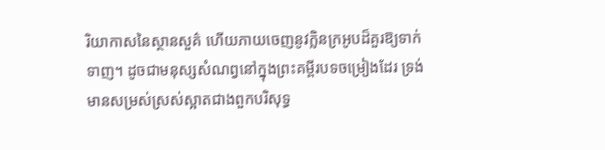រិយាកាសនៃស្ថានសួគ៌ ហើយភាយចេញនូវក្លិនក្រអូបដ៏គួរឱ្យទាក់ទាញ។ ដូចជាមនុស្សសំណព្វនៅក្នុងព្រះគម្ពីរបទចម្រៀងដែរ ទ្រង់មានសម្រស់ស្រស់ស្អាតជាងពួកបរិសុទ្ធ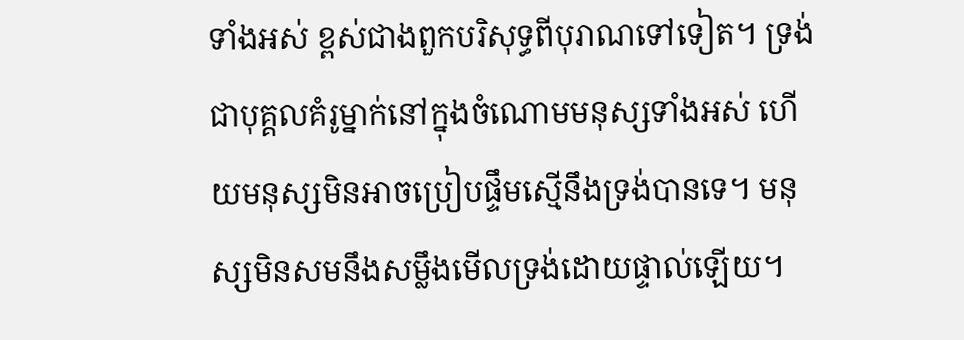ទាំងអស់ ខ្ពស់ជាងពួកបរិសុទ្ធពីបុរាណទៅទៀត។ ទ្រង់ជាបុគ្គលគំរូម្នាក់នៅក្នុងចំណោមមនុស្សទាំងអស់ ហើយមនុស្សមិនអាចប្រៀបផ្ទឹមស្មើនឹងទ្រង់បានទេ។ មនុស្សមិនសមនឹងសម្លឹងមើលទ្រង់ដោយផ្ទាល់ឡើយ។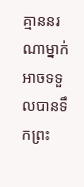គ្មាននរណាម្នាក់អាចទទួលបានទឹកព្រះ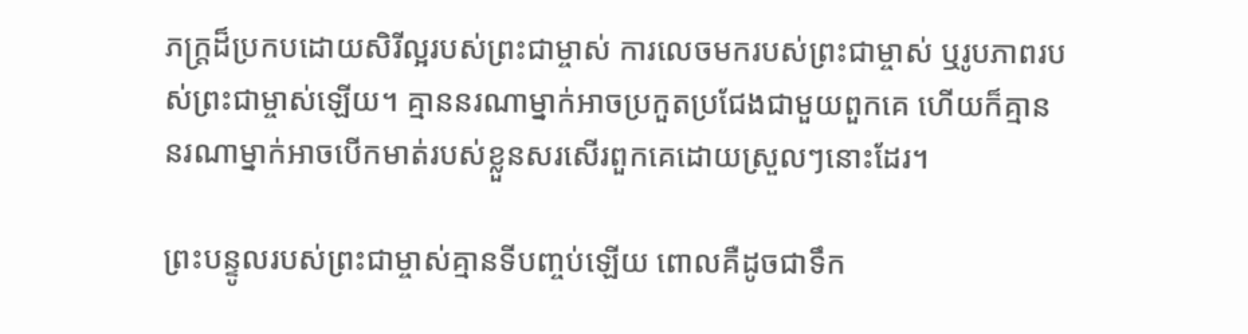ភក្ត្រដ៏ប្រកបដោយសិរីល្អរបស់ព្រះជាម្ចាស់ ការលេចមករបស់ព្រះជាម្ចាស់ ឬរូបភាពរបស់ព្រះជាម្ចាស់ឡើយ។ គ្មាននរណាម្នាក់អាចប្រកួតប្រជែងជាមួយពួកគេ ហើយក៏គ្មាននរណាម្នាក់អាចបើកមាត់របស់ខ្លួនសរសើរពួកគេដោយស្រួលៗនោះដែរ។

ព្រះបន្ទូលរបស់ព្រះជាម្ចាស់គ្មានទីបញ្ចប់ឡើយ ពោលគឺដូចជាទឹក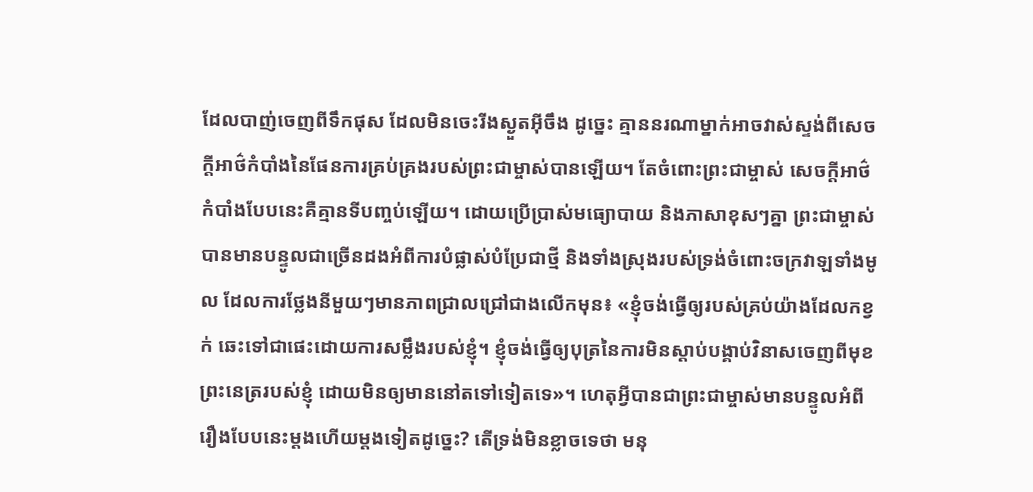ដែលបាញ់ចេញពីទឹកផុស ដែលមិនចេះរីងស្ងួតអ៊ីចឹង ដូច្នេះ គ្មាននរណាម្នាក់អាចវាស់ស្ទង់ពីសេចក្តីអាថ៌កំបាំងនៃផែនការគ្រប់គ្រងរបស់ព្រះជាម្ចាស់បានឡើយ។ តែចំពោះព្រះជាម្ចាស់ សេចក្តីអាថ៌កំបាំងបែបនេះគឺគ្មានទីបញ្ចប់ឡើយ។ ដោយប្រើប្រាស់មធ្យោបាយ និងភាសាខុសៗគ្នា ព្រះជាម្ចាស់បានមានបន្ទូលជាច្រើនដងអំពីការបំផ្លាស់បំប្រែជាថ្មី និងទាំងស្រុងរបស់ទ្រង់ចំពោះចក្រវាឡទាំងមូល ដែលការថ្លែងនីមួយៗមានភាពជ្រាលជ្រៅជាងលើកមុន៖ «ខ្ញុំចង់ធ្វើឲ្យរបស់គ្រប់យ៉ាងដែលកខ្វក់ ឆេះទៅជាផេះដោយការសម្លឹងរបស់ខ្ញុំ។ ខ្ញុំចង់ធ្វើឲ្យបុត្រនៃការមិនស្តាប់បង្គាប់វិនាសចេញពីមុខព្រះនេត្ររបស់ខ្ញុំ ដោយមិនឲ្យមាននៅតទៅទៀតទេ»។ ហេតុអ្វីបានជាព្រះជាម្ចាស់មានបន្ទូលអំពីរឿងបែបនេះម្ដងហើយម្ដងទៀតដូច្នេះ? តើទ្រង់មិនខ្លាចទេថា មនុ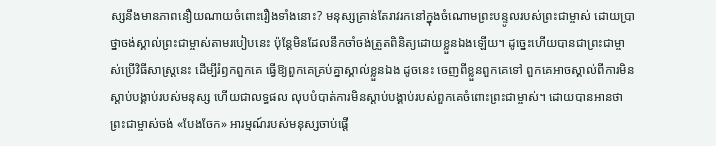ស្សនឹងមានភាពនឿយណាយចំពោះរឿងទាំងនោះ? មនុស្សគ្រាន់តែរាវរកនៅក្នុងចំណោមព្រះបន្ទូលរបស់ព្រះជាម្ចាស់ ដោយប្រាថ្នាចង់ស្គាល់ព្រះជាម្ចាស់តាមរបៀបនេះ ប៉ុន្តែមិនដែលនឹកចាំចង់ត្រួតពិនិត្យដោយខ្លួនឯងឡើយ។ ដូច្នេះហើយបានជាព្រះជាម្ចាស់ប្រើវិធីសាស្ត្រនេះ ដើម្បីរំឭកពួកគេ ធ្វើឱ្យពួកគេគ្រប់គ្នាស្គាល់ខ្លួនឯង ដូចនេះ ចេញពីខ្លួនពួកគេទៅ ពួកគេអាចស្គាល់ពីការមិនស្ដាប់បង្គាប់របស់មនុស្ស ហើយជាលទ្ធផល លុបបំបាត់ការមិនស្ដាប់បង្គាប់របស់ពួកគេចំពោះព្រះជាម្ចាស់។ ដោយបានអានថា ព្រះជាម្ចាស់ចង់ «បែងចែក» អារម្មណ៍របស់មនុស្សចាប់ផ្ដើ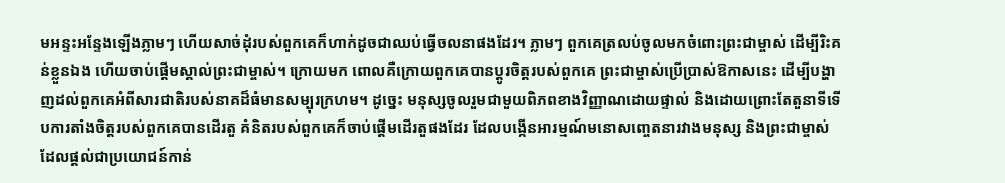មអន្ទះអន្ទែងឡើងភ្លាមៗ ហើយសាច់ដុំរបស់ពួកគេក៏ហាក់ដូចជាឈប់ធ្វើចលនាផងដែរ។ ភ្លាមៗ ពួកគេត្រលប់ចូលមកចំពោះព្រះជាម្ចាស់ ដើម្បីរិះគន់ខ្លួនឯង ហើយចាប់ផ្ដើមស្គាល់ព្រះជាម្ចាស់។ ក្រោយមក ពោលគឺក្រោយពួកគេបានប្ដូរចិត្តរបស់ពួកគេ ព្រះជាម្ចាស់ប្រើប្រាស់ឱកាសនេះ ដើម្បីបង្ហាញដល់ពួកគេអំពីសារជាតិរបស់នាគដ៏ធំមានសម្បុរក្រហម។ ដូច្នេះ មនុស្សចូលរួមជាមួយពិភពខាងវិញ្ញាណដោយផ្ទាល់ និងដោយព្រោះតែតួនាទីទើបការតាំងចិត្តរបស់ពួកគេបានដើរតួ គំនិតរបស់ពួកគេក៏ចាប់ផ្ដើមដើរតួផងដែរ ដែលបង្កើនអារម្មណ៍មនោសញ្ចេតនារវាងមនុស្ស និងព្រះជាម្ចាស់ ដែលផ្ដល់ជាប្រយោជន៍កាន់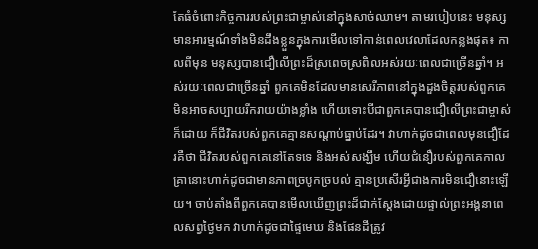តែធំចំពោះកិច្ចការរបស់ព្រះជាម្ចាស់នៅក្នុងសាច់ឈាម។ តាមរបៀបនេះ មនុស្សមានអារម្មណ៍ទាំងមិនដឹងខ្លួនក្នុងការមើលទៅកាន់ពេលវេលាដែលកន្លងផុត៖ កាលពីមុន មនុស្សបានជឿលើព្រះដ៏ស្រពេចស្រពិលអស់រយៈពេលជាច្រើនឆ្នាំ។ អស់រយៈពេលជាច្រើនឆ្នាំ ពួកគេមិនដែលមានសេរីភាពនៅក្នុងដួងចិត្តរបស់ពួកគេ មិនអាចសប្បាយរីករាយយ៉ាងខ្លាំង ហើយទោះបីជាពួកគេបានជឿលើព្រះជាម្ចាស់ក៏ដោយ ក៏ជីវិតរបស់ពួកគេគ្មានសណ្ដាប់ធ្នាប់ដែរ។ វាហាក់ដូចជាពេលមុនជឿដែរគឺថា ជីវិតរបស់ពួកគេនៅតែទទេ និងអស់សង្ឃឹម ហើយជំនឿរបស់ពួកគេកាលគ្រានោះហាក់ដូចជាមានភាពច្របូកច្របល់ គ្មានប្រសើរអ្វីជាងការមិនជឿនោះឡើយ។ ចាប់តាំងពីពួកគេបានមើលឃើញព្រះដ៏ជាក់ស្ដែងដោយផ្ទាល់ព្រះអង្គនាពេលសព្វថ្ងៃមក វាហាក់ដូចជាផ្ទៃមេឃ និងផែនដីត្រូវ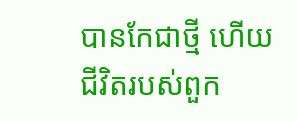បានកែជាថ្មី ហើយជីវិតរបស់ពួក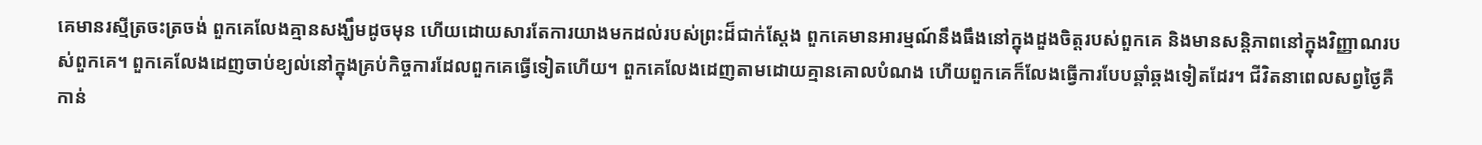គេមានរស្មីត្រចះត្រចង់ ពួកគេលែងគ្មានសង្ឃឹមដូចមុន ហើយដោយសារតែការយាងមកដល់របស់ព្រះដ៏ជាក់ស្ដែង ពួកគេមានអារម្មណ៍នឹងធឹងនៅក្នុងដួងចិត្តរបស់ពួកគេ និងមានសន្ដិភាពនៅក្នុងវិញ្ញាណរបស់ពួកគេ។ ពួកគេលែងដេញចាប់ខ្យល់នៅក្នុងគ្រប់កិច្ចការដែលពួកគេធ្វើទៀតហើយ។ ពួកគេលែងដេញតាមដោយគ្មានគោលបំណង ហើយពួកគេក៏លែងធ្វើការបែបឆ្គាំឆ្គងទៀតដែរ។ ជីវិតនាពេលសព្វថ្ងៃគឺកាន់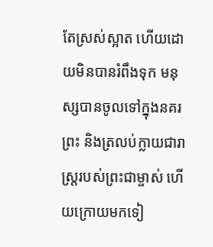តែស្រស់ស្អាត ហើយដោយមិនបានរំពឹងទុក មនុស្សបានចូលទៅក្នុងនគរព្រះ និងត្រលប់ក្លាយជារាស្ត្ររបស់ព្រះជាម្ចាស់ ហើយក្រោយមកទៀ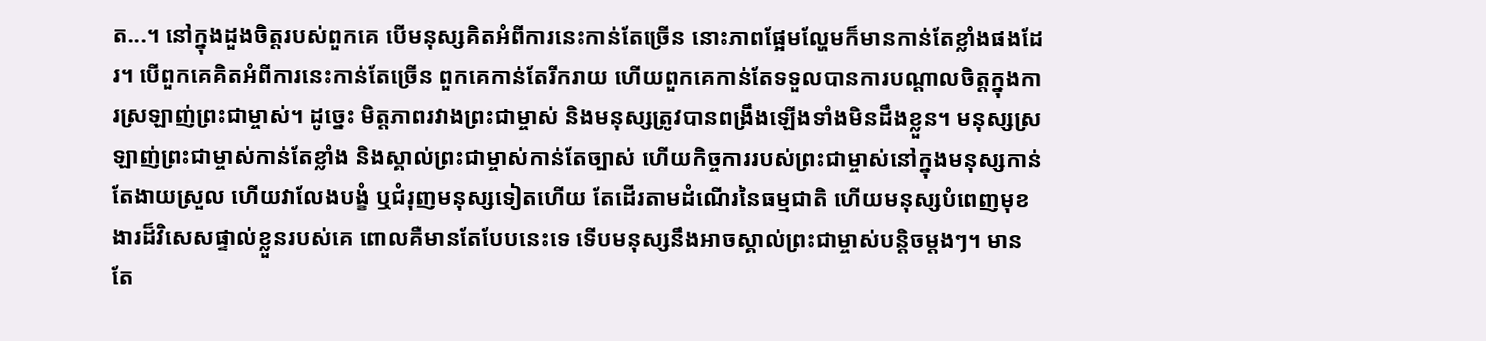ត...។ នៅក្នុងដួងចិត្តរបស់ពួកគេ បើមនុស្សគិតអំពីការនេះកាន់តែច្រើន នោះភាពផ្អែមល្ហែមក៏មានកាន់តែខ្លាំងផងដែរ។ បើពួកគេគិតអំពីការនេះកាន់តែច្រើន ពួកគេកាន់តែរីករាយ ហើយពួកគេកាន់តែទទួលបានការបណ្ដាលចិត្តក្នុងការស្រឡាញ់ព្រះជាម្ចាស់។ ដូច្នេះ មិត្តភាពរវាងព្រះជាម្ចាស់ និងមនុស្សត្រូវបានពង្រឹងឡើងទាំងមិនដឹងខ្លួន។ មនុស្សស្រឡាញ់ព្រះជាម្ចាស់កាន់តែខ្លាំង និងស្គាល់ព្រះជាម្ចាស់កាន់តែច្បាស់ ហើយកិច្ចការរបស់ព្រះជាម្ចាស់នៅក្នុងមនុស្សកាន់តែងាយស្រួល ហើយវាលែងបង្ខំ ឬជំរុញមនុស្សទៀតហើយ តែដើរតាមដំណើរនៃធម្មជាតិ ហើយមនុស្សបំពេញមុខងារដ៏វិសេសផ្ទាល់ខ្លួនរបស់គេ ពោលគឺមានតែបែបនេះទេ ទើបមនុស្សនឹងអាចស្គាល់ព្រះជាម្ចាស់បន្ដិចម្ដងៗ។ មានតែ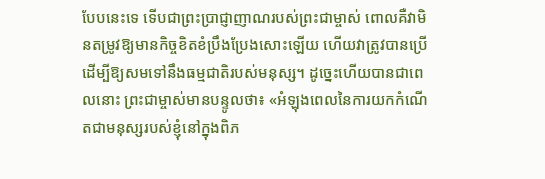បែបនេះទេ ទើបជាព្រះប្រាជ្ញាញាណរបស់ព្រះជាម្ចាស់ ពោលគឺវាមិនតម្រូវឱ្យមានកិច្ចខិតខំប្រឹងប្រែងសោះឡើយ ហើយវាត្រូវបានប្រើ ដើម្បីឱ្យសមទៅនឹងធម្មជាតិរបស់មនុស្ស។ ដូច្នេះហើយបានជាពេលនោះ ព្រះជាម្ចាស់មានបន្ទូលថា៖ «អំឡុងពេលនៃការយកកំណើតជាមនុស្សរបស់ខ្ញុំនៅក្នុងពិភ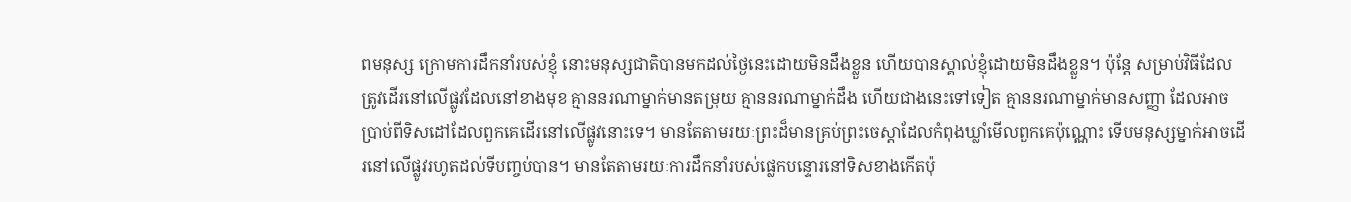ពមនុស្ស ក្រោមការដឹកនាំរបស់ខ្ញុំ នោះមនុស្សជាតិបានមកដល់ថ្ងៃនេះដោយមិនដឹងខ្លួន ហើយបានស្គាល់ខ្ញុំដោយមិនដឹងខ្លួន។ ប៉ុន្តែ សម្រាប់វិធីដែលត្រូវដើរនៅលើផ្លូវដែលនៅខាងមុខ គ្មាននរណាម្នាក់មានតម្រុយ គ្មាននរណាម្នាក់ដឹង ហើយជាងនេះទៅទៀត គ្មាននរណាម្នាក់មានសញ្ញា ដែលអាចប្រាប់ពីទិសដៅដែលពួកគេដើរនៅលើផ្លូវនោះទេ។ មានតែតាមរយៈព្រះដ៏មានគ្រប់ព្រះចេស្តាដែលកំពុងឃ្លាំមើលពួកគេប៉ុណ្ណោះ ទើបមនុស្សម្នាក់អាចដើរនៅលើផ្លូវរហូតដល់ទីបញ្ចប់បាន។ មានតែតាមរយៈការដឹកនាំរបស់ផ្លេកបន្ទោរនៅទិសខាងកើតប៉ុ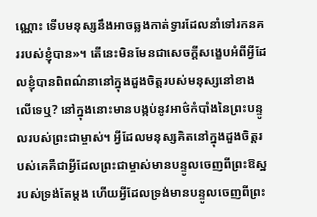ណ្ណោះ ទើបមនុស្សនឹងអាចឆ្លងកាត់ទ្វារដែលនាំទៅរកនគររបស់ខ្ញុំបាន»។ តើនេះមិនមែនជាសេចក្តីសង្ខេបអំពីអ្វីដែលខ្ញុំបានពិពណ៌នានៅក្នុងដួងចិត្តរបស់មនុស្សនៅខាងលើទេឬ? នៅក្នុងនោះមានបង្កប់នូវអាថ៌កំបាំងនៃព្រះបន្ទូលរបស់ព្រះជាម្ចាស់។ អ្វីដែលមនុស្សគិតនៅក្នុងដួងចិត្តរបស់គេគឺជាអ្វីដែលព្រះជាម្ចាស់មានបន្ទូលចេញពីព្រះឱស្ឋរបស់ទ្រង់តែម្ដង ហើយអ្វីដែលទ្រង់មានបន្ទូលចេញពីព្រះ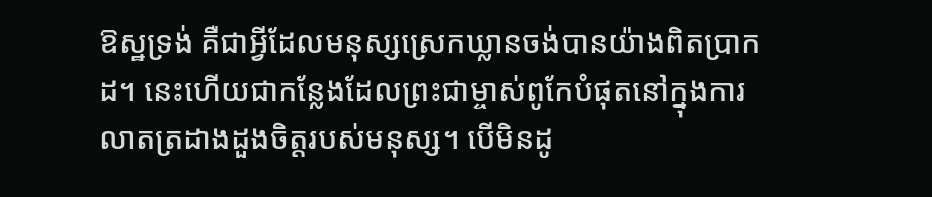ឱស្ឋទ្រង់ គឺជាអ្វីដែលមនុស្សស្រេកឃ្លានចង់បានយ៉ាងពិតប្រាកដ។ នេះហើយជាកន្លែងដែលព្រះជាម្ចាស់ពូកែបំផុតនៅក្នុងការលាតត្រដាងដួងចិត្តរបស់មនុស្ស។ បើមិនដូ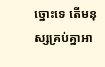ច្នោះទេ តើមនុស្សគ្រប់គ្នាអា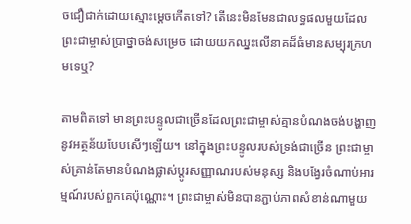ចជឿជាក់ដោយស្មោះម្ដេចកើតទៅ? តើនេះមិនមែនជាលទ្ធផលមួយដែលព្រះជាម្ចាស់ប្រាថ្នាចង់សម្រេច ដោយយកឈ្នះលើនាគដ៏ធំមានសម្បុរក្រហមទេឬ?

តាមពិតទៅ មានព្រះបន្ទូលជាច្រើនដែលព្រះជាម្ចាស់គ្មានបំណងចង់បង្ហាញនូវអត្ថន័យបែបសើៗឡើយ។ នៅក្នុងព្រះបន្ទូលរបស់ទ្រង់ជាច្រើន ព្រះជាម្ចាស់គ្រាន់តែមានបំណងផ្លាស់ប្ដូរសញ្ញាណរបស់មនុស្ស និងបង្វែរចំណាប់អារម្មណ៍របស់ពួកគេប៉ុណ្ណោះ។ ព្រះជាម្ចាស់មិនបានភ្ជាប់ភាពសំខាន់ណាមួយ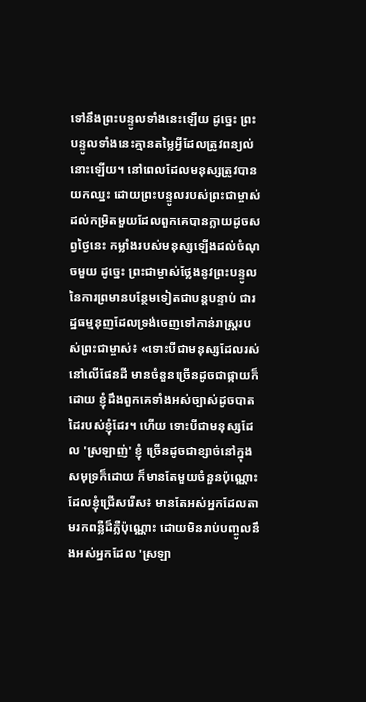ទៅនឹងព្រះបន្ទូលទាំងនេះឡើយ ដូច្នេះ ព្រះបន្ទូលទាំងនេះគ្មានតម្លៃអ្វីដែលត្រូវពន្យល់នោះឡើយ។ នៅពេលដែលមនុស្សត្រូវបានយកឈ្នះ ដោយព្រះបន្ទូលរបស់ព្រះជាម្ចាស់ដល់កម្រិតមួយដែលពួកគេបានក្លាយដូចសព្វថ្ងៃនេះ កម្លាំងរបស់មនុស្សឡើងដល់ចំណុចមួយ ដូច្នេះ ព្រះជាម្ចាស់ថ្លែងនូវព្រះបន្ទូលនៃការព្រមានបន្ថែមទៀតជាបន្តបន្ទាប់ ជារដ្ឋធម្មនុញដែលទ្រង់ចេញទៅកាន់រាស្ត្ររបស់ព្រះជាម្ចាស់៖ «ទោះបីជាមនុស្សដែលរស់នៅលើផែនដី មានចំនួនច្រើនដូចជាផ្កាយក៏ដោយ ខ្ញុំដឹងពួកគេទាំងអស់ច្បាស់ដូចបាតដៃរបស់ខ្ញុំដែរ។ ហើយ ទោះបីជាមនុស្សដែល 'ស្រឡាញ់' ខ្ញុំ ច្រើនដូចជាខ្សាច់នៅក្នុងសមុទ្រក៏ដោយ ក៏មានតែមួយចំនួនប៉ុណ្ណោះដែលខ្ញុំជ្រើសរើស៖ មានតែអស់អ្នកដែលតាមរកពន្លឺដ៏ភ្លឺប៉ុណ្ណោះ ដោយមិនរាប់បញ្ចូលនឹងអស់អ្នកដែល 'ស្រឡា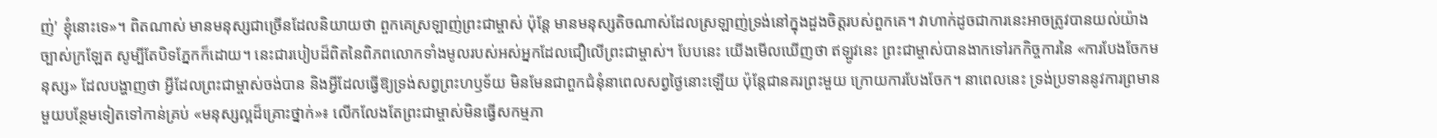ញ់' ខ្ញុំនោះទេ»។ ពិតណាស់ មានមនុស្សជាច្រើនដែលនិយាយថា ពួកគេស្រឡាញ់ព្រះជាម្ចាស់ ប៉ុន្តែ មានមនុស្សតិចណាស់ដែលស្រឡាញ់ទ្រង់នៅក្នុងដួងចិត្តរបស់ពួកគេ។ វាហាក់ដូចជាការនេះអាចត្រូវបានយល់យ៉ាងច្បាស់ក្រឡែត សូម្បីតែបិទភ្នែកក៏ដោយ។ នេះជារបៀបដ៏ពិតនៃពិភពលោកទាំងមូលរបស់អស់អ្នកដែលជឿលើព្រះជាម្ចាស់។ បែបនេះ យើងមើលឃើញថា ឥឡូវនេះ ព្រះជាម្ចាស់បានងាកទៅរកកិច្ចការនៃ «ការបែងចែកមនុស្ស» ដែលបង្ហាញថា អ្វីដែលព្រះជាម្ចាស់ចង់បាន និងអ្វីដែលធ្វើឱ្យទ្រង់សព្វព្រះហឫទ័យ មិនមែនជាពួកជំនុំនាពេលសព្វថ្ងៃនោះឡើយ ប៉ុន្តែជានគរព្រះមួយ ក្រោយការបែងចែក។ នាពេលនេះ ទ្រង់ប្រទាននូវការព្រមានមួយបន្ថែមទៀតទៅកាន់គ្រប់ «មនុស្សល្អដ៏គ្រោះថ្នាក់»៖ លើកលែងតែព្រះជាម្ចាស់មិនធ្វើសកម្មភា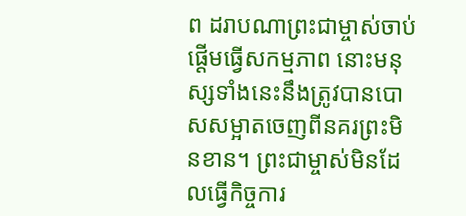ព ដរាបណាព្រះជាម្ចាស់ចាប់ផ្ដើមធ្វើសកម្មភាព នោះមនុស្សទាំងនេះនឹងត្រូវបានបោសសម្អាតចេញពីនគរព្រះមិនខាន។ ព្រះជាម្ចាស់មិនដែលធ្វើកិច្ចការ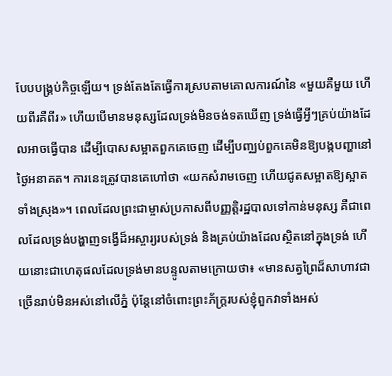បែបបង្គ្រប់កិច្ចឡើយ។ ទ្រង់តែងតែធ្វើការស្របតាមគោលការណ៍នៃ «មួយគឺមួយ ហើយពីរគឺពីរ» ហើយបើមានមនុស្សដែលទ្រង់មិនចង់ទតឃើញ ទ្រង់ធ្វើអ្វីៗគ្រប់យ៉ាងដែលអាចធ្វើបាន ដើម្បីបោសសម្អាតពួកគេចេញ ដើម្បីបញ្ឈប់ពួកគេមិនឱ្យបង្កបញ្ហានៅថ្ងៃអនាគត។ ការនេះត្រូវបានគេហៅថា «យកសំរាមចេញ ហើយជូតសម្អាតឱ្យស្អាតទាំងស្រុង»។ ពេលដែលព្រះជាម្ចាស់ប្រកាសពីបញ្ញត្តិរដ្ឋបាលទៅកាន់មនុស្ស គឺជាពេលដែលទ្រង់បង្ហាញទង្វើដ៏អស្ចារ្យរបស់ទ្រង់ និងគ្រប់យ៉ាងដែលស្ថិតនៅក្នុងទ្រង់ ហើយនោះជាហេតុផលដែលទ្រង់មានបន្ទូលតាមក្រោយថា៖ «មានសត្វព្រៃដ៏សាហាវជាច្រើនរាប់មិនអស់នៅលើភ្នំ ប៉ុន្តែនៅចំពោះព្រះភ័ក្ដ្ររបស់ខ្ញុំពួកវាទាំងអស់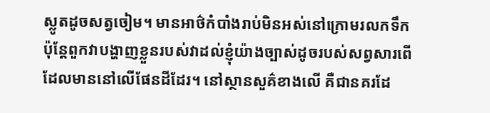ស្លូតដូចសត្វចៀម។ មានអាថ៌កំបាំងរាប់មិនអស់នៅក្រោមរលកទឹក ប៉ុន្តែពួកវាបង្ហាញខ្លួនរបស់វាដល់ខ្ញុំយ៉ាងច្បាស់ដូចរបស់សព្វសារពើដែលមាននៅលើផែនដីដែរ។ នៅស្ថានសួគ៌ខាងលើ គឺជានគរដែ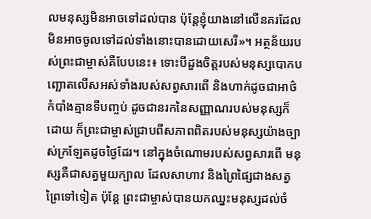លមនុស្សមិនអាចទៅដល់បាន ប៉ុន្តែខ្ញុំយាងនៅលើនគរដែលមិនអាចចូលទៅដល់ទាំងនោះបានដោយសេរី»។ អត្ថន័យរបស់ព្រះជាម្ចាស់គឺបែបនេះ៖ ទោះបីដួងចិត្តរបស់មនុស្សបោកបញ្ឆោតលើសអស់ទាំងរបស់សព្វសារពើ និងហាក់ដូចជាអាថ៌កំបាំងគ្មានទីបញ្ចប់ ដូចជានរកនៃសញ្ញាណរបស់មនុស្សក៏ដោយ ក៏ព្រះជាម្ចាស់ជ្រាបពីសភាពពិតរបស់មនុស្សយ៉ាងច្បាស់ក្រឡែតដូចថ្ងៃដែរ។ នៅក្នុងចំណោមរបស់សព្វសារពើ មនុស្សគឺជាសត្វមួយក្បាល ដែលសាហាវ និងព្រៃផ្សៃជាងសត្វព្រៃទៅទៀត ប៉ុន្តែ ព្រះជាម្ចាស់បានយកឈ្នះមនុស្សដល់ចំ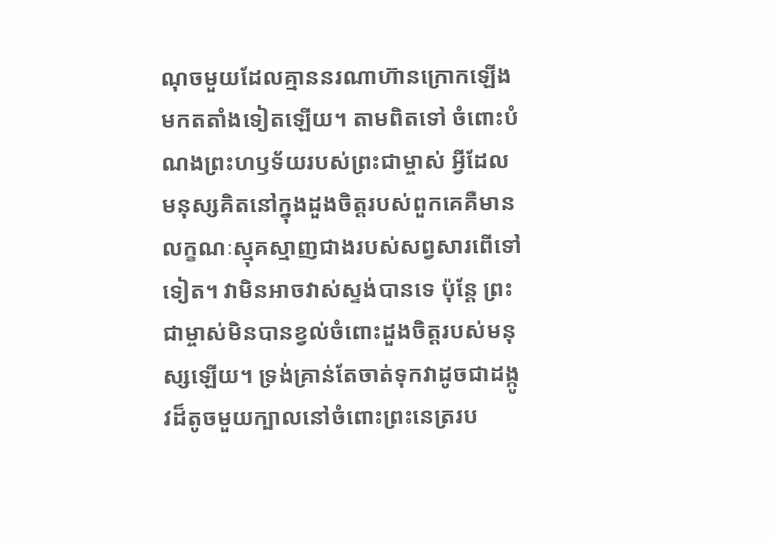ណុចមួយដែលគ្មាននរណាហ៊ានក្រោកឡើងមកតតាំងទៀតឡើយ។ តាមពិតទៅ ចំពោះបំណងព្រះហឫទ័យរបស់ព្រះជាម្ចាស់ អ្វីដែលមនុស្សគិតនៅក្នុងដួងចិត្តរបស់ពួកគេគឺមានលក្ខណៈស្មុគស្មាញជាងរបស់សព្វសារពើទៅទៀត។ វាមិនអាចវាស់ស្ទង់បានទេ ប៉ុន្តែ ព្រះជាម្ចាស់មិនបានខ្វល់ចំពោះដួងចិត្តរបស់មនុស្សឡើយ។ ទ្រង់គ្រាន់តែចាត់ទុកវាដូចជាដង្កូវដ៏តូចមួយក្បាលនៅចំពោះព្រះនេត្ររប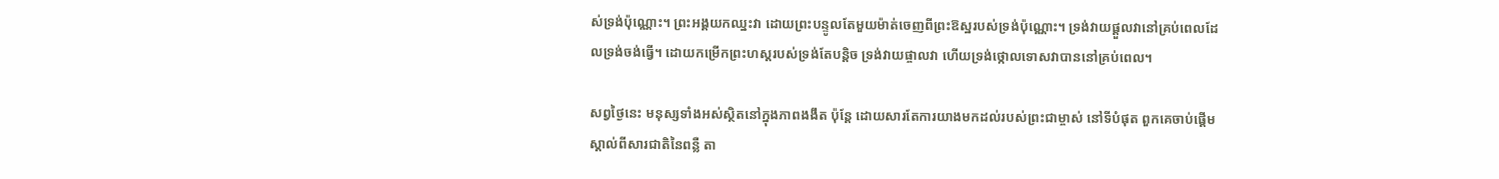ស់ទ្រង់ប៉ុណ្ណោះ។ ព្រះអង្គយកឈ្នះវា ដោយព្រះបន្ទូលតែមួយម៉ាត់ចេញពីព្រះឱស្ឋរបស់ទ្រង់ប៉ុណ្ណោះ។ ទ្រង់វាយផ្ដួលវានៅគ្រប់ពេលដែលទ្រង់ចង់ធ្វើ។ ដោយកម្រើកព្រះហស្តរបស់ទ្រង់តែបន្ដិច ទ្រង់វាយផ្ចាលវា ហើយទ្រង់ថ្កោលទោសវាបាននៅគ្រប់ពេល។

សព្វថ្ងៃនេះ មនុស្សទាំងអស់ស្ថិតនៅក្នុងភាពងងឹត ប៉ុន្តែ ដោយសារតែការយាងមកដល់របស់ព្រះជាម្ចាស់ នៅទីបំផុត ពួកគេចាប់ផ្ដើមស្គាល់ពីសារជាតិនៃពន្លឺ តា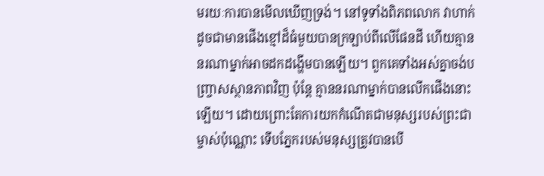មរយៈការបានមើលឃើញទ្រង់។ នៅទូទាំងពិភពលោក វាហាក់ដូចជាមានផើងខ្មៅដ៏ធំមួយបានក្រឡាប់ពីលើផែនដី ហើយគ្មាននរណាម្នាក់អាចដកដង្ហើមបានឡើយ។ ពួកគេទាំងអស់គ្នាចង់បញ្រ្ចាសស្ថានភាពវិញ ប៉ុន្តែ គ្មាននរណាម្នាក់បានលើកផើងនោះឡើយ។ ដោយព្រោះតែការយកកំណើតជាមនុស្សរបស់ព្រះជាម្ចាស់ប៉ុណ្ណោះ ទើបភ្នែករបស់មនុស្សត្រូវបានបើ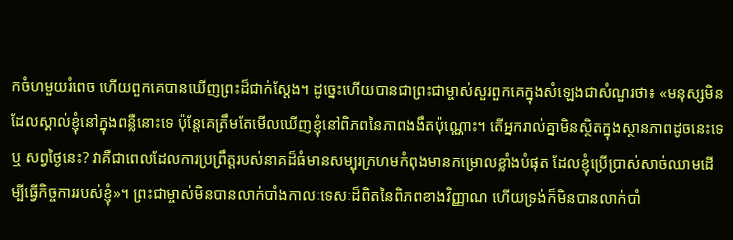កចំហមួយរំពេច ហើយពួកគេបានឃើញព្រះដ៏ជាក់ស្ដែង។ ដូច្នេះហើយបានជាព្រះជាម្ចាស់សួរពួកគេក្នុងសំឡេងជាសំណួរថា៖ «មនុស្សមិនដែលស្គាល់ខ្ញុំនៅក្នុងពន្លឺនោះទេ ប៉ុន្តែគេត្រឹមតែមើលឃើញខ្ញុំនៅពិភពនៃភាពងងឹតប៉ុណ្ណោះ។ តើអ្នករាល់គ្នាមិនស្ថិតក្នុងស្ថានភាពដូចនេះទេឬ សព្វថ្ងៃនេះ? វាគឺជាពេលដែលការប្រព្រឹត្តរបស់នាគដ៏ធំមានសម្បុរក្រហមកំពុងមានកម្រោលខ្លាំងបំផុត ដែលខ្ញុំប្រើប្រាស់សាច់ឈាមដើម្បីធ្វើកិច្ចការរបស់ខ្ញុំ»។ ព្រះជាម្ចាស់មិនបានលាក់បាំងកាលៈទេសៈដ៏ពិតនៃពិភពខាងវិញ្ញាណ ហើយទ្រង់ក៏មិនបានលាក់បាំ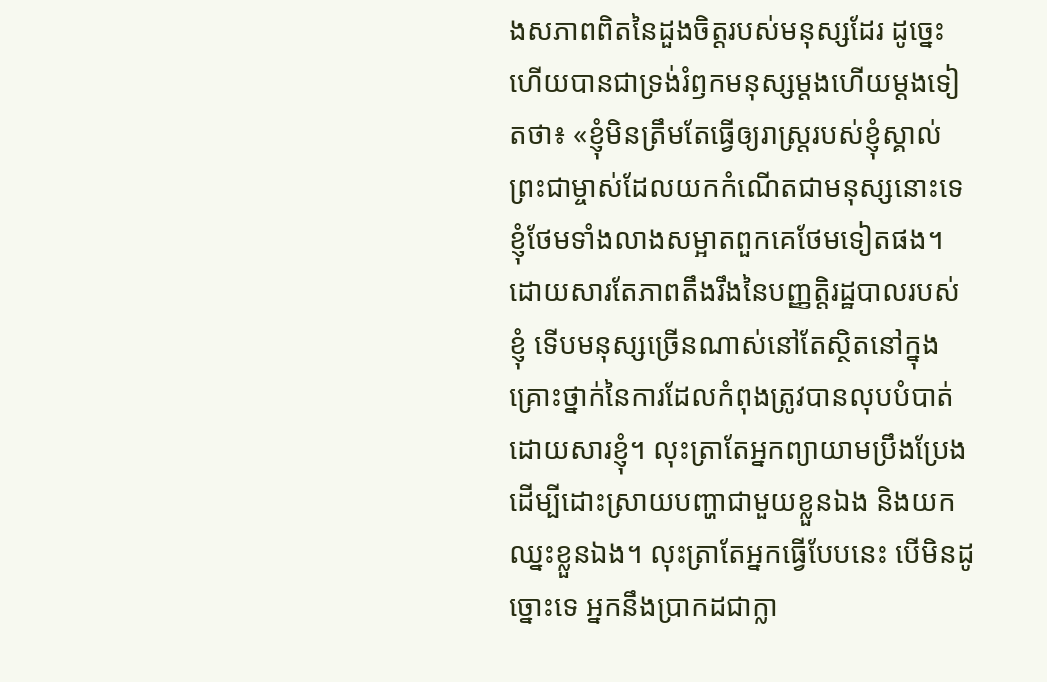ងសភាពពិតនៃដួងចិត្តរបស់មនុស្សដែរ ដូច្នេះហើយបានជាទ្រង់រំឭកមនុស្សម្ដងហើយម្ដងទៀតថា៖ «ខ្ញុំមិនត្រឹមតែធ្វើឲ្យរាស្ត្ររបស់ខ្ញុំស្គាល់ព្រះជាម្ចាស់ដែលយកកំណើតជាមនុស្សនោះទេ ខ្ញុំថែមទាំងលាងសម្អាតពួកគេថែមទៀតផង។ ដោយសារតែភាពតឹងរឹងនៃបញ្ញត្តិរដ្ឋបាលរបស់ខ្ញុំ ទើបមនុស្សច្រើនណាស់នៅតែស្ថិតនៅក្នុងគ្រោះថ្នាក់នៃការដែលកំពុងត្រូវបានលុបបំបាត់ដោយសារខ្ញុំ។ លុះត្រាតែអ្នកព្យាយាមប្រឹងប្រែងដើម្បីដោះស្រាយបញ្ហាជាមួយខ្លួនឯង និងយកឈ្នះខ្លួនឯង។ លុះត្រាតែអ្នកធ្វើបែបនេះ បើមិនដូច្នោះទេ អ្នកនឹងប្រាកដជាក្លា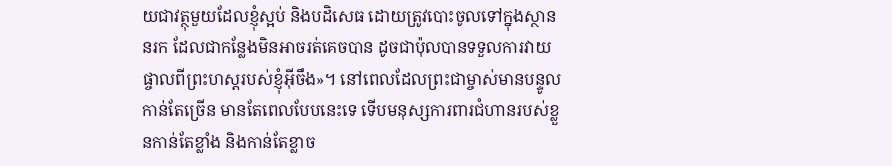យជាវត្ថុមួយដែលខ្ញុំស្អប់ និងបដិសេធ ដោយត្រូវបោះចូលទៅក្នុងស្ថាននរក ដែលជាកន្លែងមិនអាចរត់គេចបាន ដូចជាប៉ុលបានទទួលការវាយផ្ចាលពីព្រះហស្តរបស់ខ្ញុំអ៊ីចឹង»។ នៅពេលដែលព្រះជាម្ចាស់មានបន្ទូលកាន់តែច្រើន មានតែពេលបែបនេះទេ ទើបមនុស្សការពារជំហានរបស់ខ្លួនកាន់តែខ្លាំង និងកាន់តែខ្លាច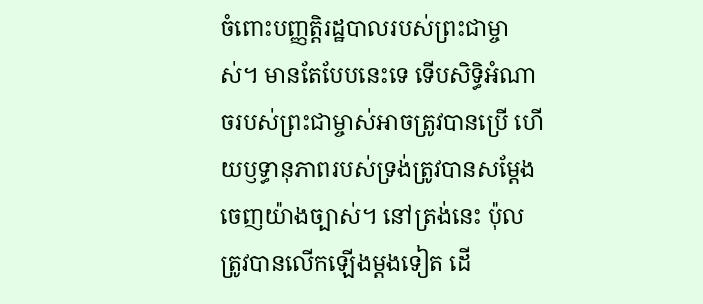ចំពោះបញ្ញត្តិរដ្ឋបាលរបស់ព្រះជាម្ចាស់។ មានតែបែបនេះទេ ទើបសិទ្ធិអំណាចរបស់ព្រះជាម្ចាស់អាចត្រូវបានប្រើ ហើយឫទ្ធានុភាពរបស់ទ្រង់ត្រូវបានសម្ដែងចេញយ៉ាងច្បាស់។ នៅត្រង់នេះ ប៉ុលត្រូវបានលើកឡើងម្ដងទៀត ដើ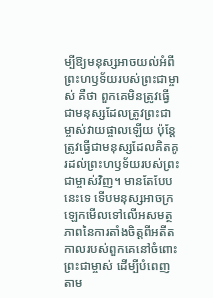ម្បីឱ្យមនុស្សអាចយល់អំពីព្រះហឫទ័យរបស់ព្រះជាម្ចាស់ គឺថា ពួកគេមិនត្រូវធ្វើជាមនុស្សដែលត្រូវព្រះជាម្ចាស់វាយផ្ចាលឡើយ ប៉ុន្តែត្រូវធ្វើជាមនុស្សដែលគិតគូរដល់ព្រះហឫទ័យរបស់ព្រះជាម្ចាស់វិញ។ មានតែបែបនេះទេ ទើបមនុស្សអាចក្រឡេកមើលទៅលើអសមត្ថភាពនៃការតាំងចិត្តពីអតីតកាលរបស់ពួកគេនៅចំពោះព្រះជាម្ចាស់ ដើម្បីបំពេញតាម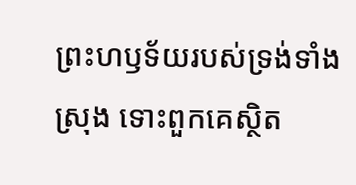ព្រះហឫទ័យរបស់ទ្រង់ទាំងស្រុង ទោះពួកគេស្ថិត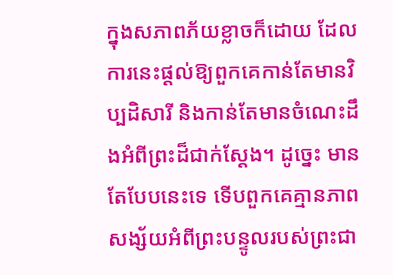ក្នុងសភាពភ័យខ្លាចក៏ដោយ ដែលការនេះផ្ដល់ឱ្យពួកគេកាន់តែមានវិប្បដិសារី និងកាន់តែមានចំណេះដឹងអំពីព្រះដ៏ជាក់ស្ដែង។ ដូច្នេះ មានតែបែបនេះទេ ទើបពួកគេគ្មានភាពសង្ស័យអំពីព្រះបន្ទូលរបស់ព្រះជា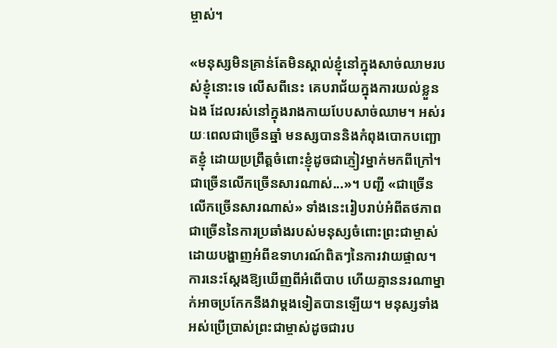ម្ចាស់។

«មនុស្សមិនគ្រាន់តែមិនស្គាល់ខ្ញុំនៅក្នុងសាច់ឈាមរបស់ខ្ញុំនោះទេ លើសពីនេះ គេបរាជ័យក្នុងការយល់ខ្លួនឯង ដែលរស់នៅក្នុងរាងកាយបែបសាច់ឈាម។ អស់រយៈពេលជាច្រើនឆ្នាំ មនស្សបាននិងកំពុងបោកបញ្ឆោតខ្ញុំ ដោយប្រព្រឹត្តចំពោះខ្ញុំដូចជាភ្ញៀវម្នាក់មកពីក្រៅ។ ជាច្រើនលើកច្រើនសារណាស់...»។ បញ្ជី «ជាច្រើនលើកច្រើនសារណាស់» ទាំងនេះរៀបរាប់អំពីតថភាពជាច្រើននៃការប្រឆាំងរបស់មនុស្សចំពោះព្រះជាម្ចាស់ ដោយបង្ហាញអំពីឧទាហរណ៍ពិតៗនៃការវាយផ្ចាល។ ការនេះស្ដែងឱ្យឃើញពីអំពើបាប ហើយគ្មាននរណាម្នាក់អាចប្រកែកនឹងវាម្ដងទៀតបានឡើយ។ មនុស្សទាំងអស់ប្រើប្រាស់ព្រះជាម្ចាស់ដូចជារប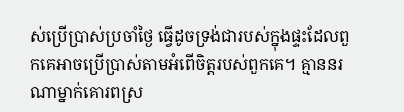ស់ប្រើប្រាស់ប្រចាំថ្ងៃ ធ្វើដូចទ្រង់ជារបស់ក្នុងផ្ទះដែលពួកគេអាចប្រើប្រាស់តាមអំពើចិត្តរបស់ពួកគេ។ គ្មាននរណាម្នាក់គោរពស្រ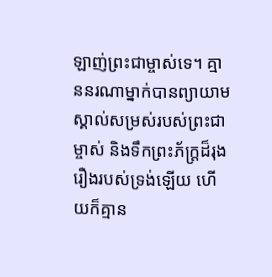ឡាញ់ព្រះជាម្ចាស់ទេ។ គ្មាននរណាម្នាក់បានព្យាយាមស្គាល់សម្រស់របស់ព្រះជាម្ចាស់ និងទឹកព្រះភ័ក្ត្រដ៏រុងរឿងរបស់ទ្រង់ឡើយ ហើយក៏គ្មាន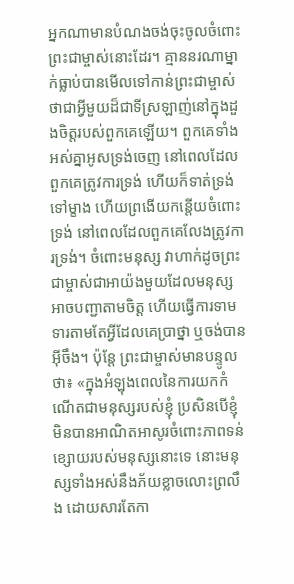អ្នកណាមានបំណងចង់ចុះចូលចំពោះព្រះជាម្ចាស់នោះដែរ។ គ្មាននរណាម្នាក់ធ្លាប់បានមើលទៅកាន់ព្រះជាម្ចាស់ថាជាអ្វីមួយដ៏ជាទីស្រឡាញ់នៅក្នុងដួងចិត្តរបស់ពួកគេឡើយ។ ពួកគេទាំងអស់គ្នាអូសទ្រង់ចេញ នៅពេលដែលពួកគេត្រូវការទ្រង់ ហើយក៏ទាត់ទ្រង់ទៅម្ខាង ហើយព្រងើយកន្ដើយចំពោះទ្រង់ នៅពេលដែលពួកគេលែងត្រូវការទ្រង់។ ចំពោះមនុស្ស វាហាក់ដូចព្រះជាម្ចាស់ជាអាយ៉ងមួយដែលមនុស្សអាចបញ្ជាតាមចិត្ត ហើយធ្វើការទាមទារតាមតែអ្វីដែលគេប្រាថ្នា ឬចង់បានអ៊ីចឹង។ ប៉ុន្តែ ព្រះជាម្ចាស់មានបន្ទូលថា៖ «ក្នុងអំឡុងពេលនៃការយកកំណើតជាមនុស្សរបស់ខ្ញុំ ប្រសិនបើខ្ញុំមិនបានអាណិតអាសូរចំពោះភាពទន់ខ្សោយរបស់មនុស្សនោះទេ នោះមនុស្សទាំងអស់នឹងភ័យខ្លាចលោះព្រលឹង ដោយសារតែកា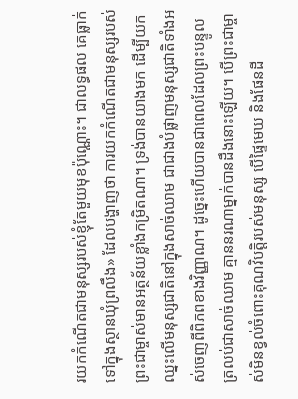រយកកំណើតជាមនុស្សរបស់ខ្ញុំតែមួយមុខប៉ុណ្ណោះ។ ជាលទ្ធផល គេធ្លាក់ទៅក្នុងស្ថានឃុំព្រលឹង» ដែលបង្ហាញថា ការយកកំណើតជាមនុស្សរបស់ព្រះជាម្ចាស់មានអត្ថន័យខ្លាំងកម្រិតណា។ ទ្រង់បានយាងមក ដើម្បីយកឈ្នះលើមនុស្សជាតិនៅក្នុងសាច់ឈាម ជាជាងបំផ្លាញមនុស្សជាតិទាំងអស់ចេញពីពិភពខាងវិញ្ញាណ។ ដូច្នេះហើយបានជាពេលដែលព្រះបន្ទូលត្រលប់ជាសាច់ឈាម គ្មាននរណាម្នាក់បានដឹងនោះឡើយ។ បើព្រះជាម្ចាស់មិនខ្វល់ចំពោះគុណវិបត្តិរបស់មនុស្ស បើផ្ទៃមេឃ និងផែនដី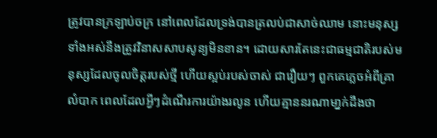ត្រូវបានក្រឡាប់ចក្រ នៅពេលដែលទ្រង់បានត្រលប់ជាសាច់ឈាម នោះមនុស្សទាំងអស់នឹងត្រូវវិនាសសាបសូន្យមិនខាន។ ដោយសារតែនេះជាធម្មជាតិរបស់មនុស្សដែលចូលចិត្តរបស់ថ្មី ហើយស្អប់របស់ចាស់ ជារឿយៗ ពួកគេភ្លេចអំពីគ្រាលំបាក ពេលដែលអ្វីៗដំណើរការយ៉ាងរលូន ហើយគ្មាននរណាមា្នក់ដឹងថា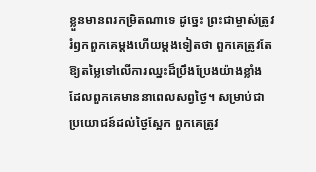ខ្លួនមានពរកម្រិតណាទេ ដូច្នេះ ព្រះជាម្ចាស់ត្រូវរំឭកពួកគេម្ដងហើយម្ដងទៀតថា ពួកគេត្រូវតែឱ្យតម្លៃទៅលើការឈ្នះដ៏ប្រឹងប្រែងយ៉ាងខ្លាំង ដែលពួកគេមាននាពេលសព្វថ្ងៃ។ សម្រាប់ជាប្រយោជន៍ដល់ថ្ងៃស្អែក ពួកគេត្រូវ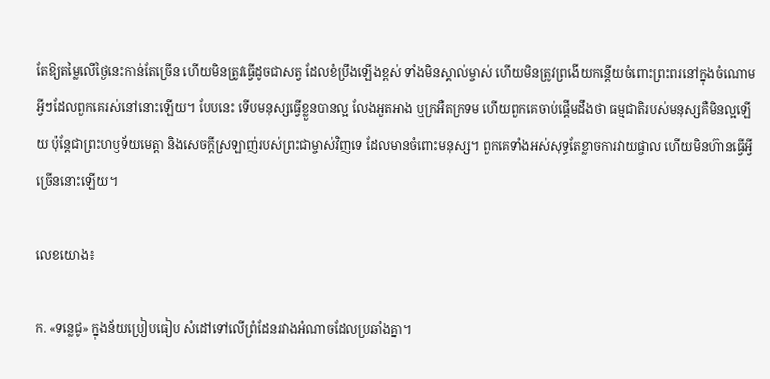តែឱ្យតម្លៃលើថ្ងៃនេះកាន់តែច្រើន ហើយមិនត្រូវធ្វើដូចជាសត្វ ដែលខំប្រឹងឡើងខ្ពស់ ទាំងមិនស្គាល់ម្ចាស់ ហើយមិនត្រូវព្រងើយកន្ដើយចំពោះព្រះពរនៅក្នុងចំណោមអ្វីៗដែលពួកគេរស់នៅនោះឡើយ។ បែបនេះ ទើបមនុស្សធ្វើខ្លួនបានល្អ លែងអួតអាង ឬក្រអឺតក្រទម ហើយពួកគេចាប់ផ្ដើមដឹងថា ធម្មជាតិរបស់មនុស្សគឺមិនល្អឡើយ ប៉ុន្តែជាព្រះហឫទ័យមេត្តា និងសេចក្តីស្រឡាញ់របស់ព្រះជាម្ចាស់វិញទេ ដែលមានចំពោះមនុស្ស។ ពួកគេទាំងអស់សុទ្ធតែខ្លាចការវាយផ្ចាល ហើយមិនហ៊ានធ្វើអ្វីច្រើននោះឡើយ។

លេខយោង៖

ក. «ទន្លេជូ» ក្នុងន័យប្រៀបធៀប សំដៅទៅលើព្រំដែនរវាងអំណាចដែលប្រឆាំងគ្នា។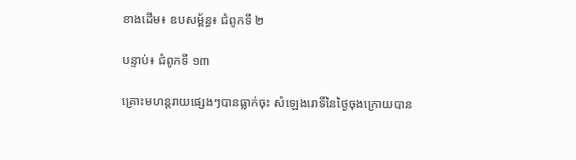ខាងដើម៖ ឧបសម្ព័ន្ធ៖ ជំពូកទី ២

បន្ទាប់៖ ជំពូកទី ១៣

គ្រោះមហន្តរាយផ្សេងៗបានធ្លាក់ចុះ សំឡេងរោទិ៍នៃថ្ងៃចុងក្រោយបាន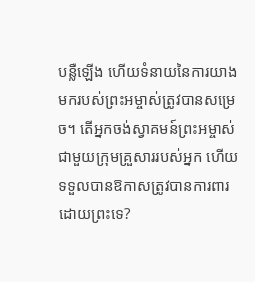បន្លឺឡើង ហើយទំនាយនៃការយាងមករបស់ព្រះអម្ចាស់ត្រូវបានសម្រេច។ តើអ្នកចង់ស្វាគមន៍ព្រះអម្ចាស់ជាមួយក្រុមគ្រួសាររបស់អ្នក ហើយទទួលបានឱកាសត្រូវបានការពារដោយព្រះទេ?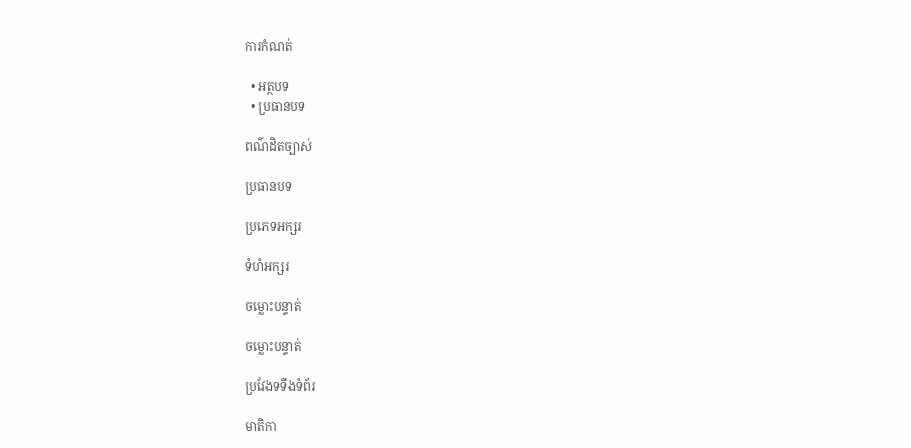ការកំណត់

  • អត្ថបទ
  • ប្រធានបទ

ពណ៌ដិតច្បាស់

ប្រធានបទ

ប្រភេទអក្សរ

ទំហំអក្សរ

ចម្លោះបន្ទាត់

ចម្លោះបន្ទាត់

ប្រវែងទទឹងទំព័រ

មាតិកា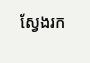ស្វែងរក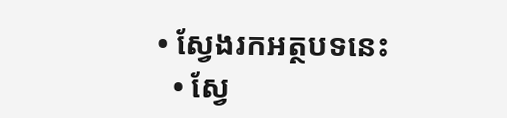• ស្វែងរកអត្ថបទនេះ
  • ស្វែ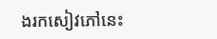ងរកសៀវភៅនេះ